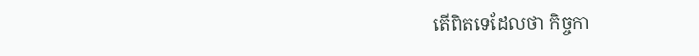តើពិតទេដែលថា កិច្ចកា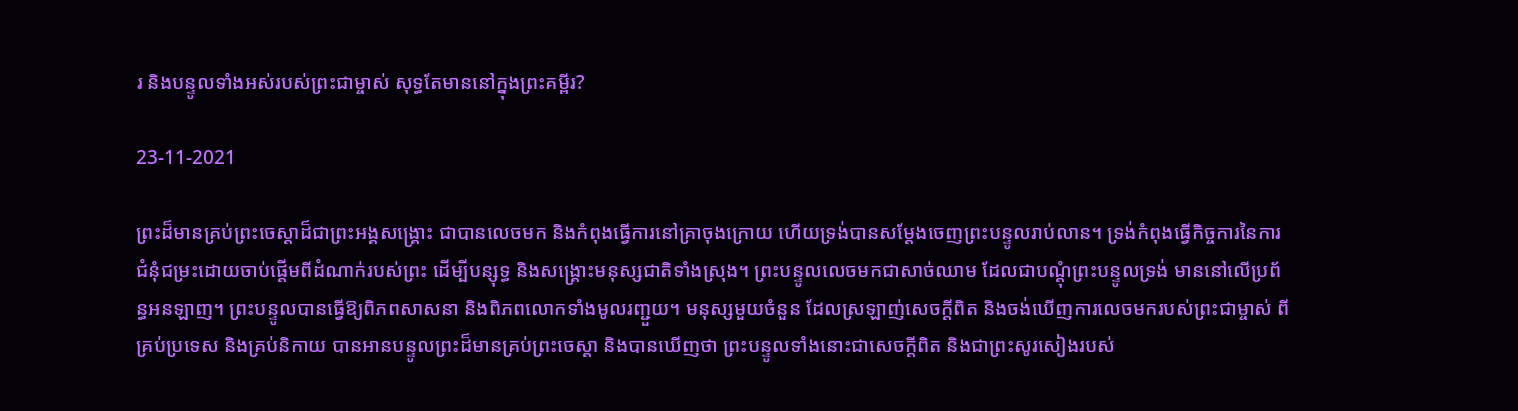រ និងបន្ទូលទាំងអស់របស់ព្រះជាម្ចាស់ សុទ្ធតែមាននៅក្នុងព្រះគម្ពីរ?

23-11-2021

ព្រះដ៏មានគ្រប់ព្រះចេស្ដាដ៏ជាព្រះអង្គសង្គ្រោះ ជាបានលេចមក និងកំពុងធ្វើការនៅគ្រាចុងក្រោយ ហើយទ្រង់បានសម្ដែងចេញព្រះបន្ទូលរាប់លាន។ ទ្រង់កំពុងធ្វើកិច្ចការនៃការជំនុំជម្រះដោយចាប់ផ្ដើមពីដំណាក់របស់ព្រះ ដើម្បីបន្សុទ្ធ និងសង្គ្រោះមនុស្សជាតិទាំងស្រុង។ ព្រះបន្ទូលលេចមកជាសាច់ឈាម ដែលជាបណ្ដុំព្រះបន្ទូលទ្រង់ មាននៅលើប្រព័ន្ធអនឡាញ។ ព្រះបន្ទូលបានធ្វើឱ្យពិភពសាសនា និងពិភពលោកទាំងមូលរញ្ជួយ។ មនុស្សមួយចំនួន ដែលស្រឡាញ់សេចក្ដីពិត និងចង់ឃើញការលេចមករបស់ព្រះជាម្ចាស់ ពីគ្រប់ប្រទេស និងគ្រប់និកាយ បានអានបន្ទូលព្រះដ៏មានគ្រប់ព្រះចេស្ដា និងបានឃើញថា ព្រះបន្ទូលទាំងនោះជាសេចក្ដីពិត និងជាព្រះសូរសៀងរបស់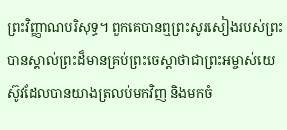ព្រះវិញ្ញាណបរិសុទ្ធ។ ពួកគេបានឮព្រះសូរសៀងរបស់ព្រះ បានស្គាល់ព្រះដ៏មានគ្រប់ព្រះចេស្ដាថាជាព្រះអម្ចាស់យេស៊ូវដែលបានយាងត្រលប់មកវិញ និងមកចំ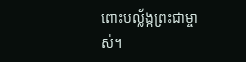ពោះបល្ល័ង្កព្រះជាម្ចាស់។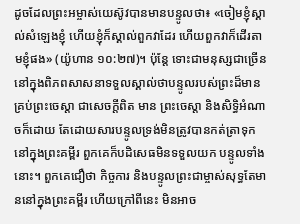ដូចដែលព្រះអម្ចាស់យេស៊ូវបានមានបន្ទូលថា៖ «ចៀមខ្ញុំស្គាល់សំឡេងខ្ញុំ ហើយខ្ញុំក៏ស្គាល់ពួកវាដែរ ហើយពួកវាក៏ដើរតាមខ្ញុំផង» (យ៉ូហាន ១០:២៧)។ ប៉ុន្ដែ ទោះជាមនុស្សជាច្រើននៅក្នុងពិភពសាសនាទទួលស្គាល់ថាបន្ទូលរបស់ព្រះដ៏មានគ្រប់ព្រះចេស្ដា ជាសេចក្ដីពិត មាន ព្រះចេស្ដា និងសិទ្ធិអំណាចក៏ដោយ តែដោយសារបន្ទូលទ្រង់មិនត្រូវបានកត់ត្រាទុកនៅក្នុងព្រះគម្ពីរ ពួកគេក៏បដិសេធមិនទទួលយក បន្ទូលទាំងនោះ។ ពួកគេជឿថា កិច្ចការ និងបន្ទូលព្រះជាម្ចាស់សុទ្ធតែមាននៅក្នុងព្រះគម្ពីរ ហើយក្រៅពីនេះ មិនអាច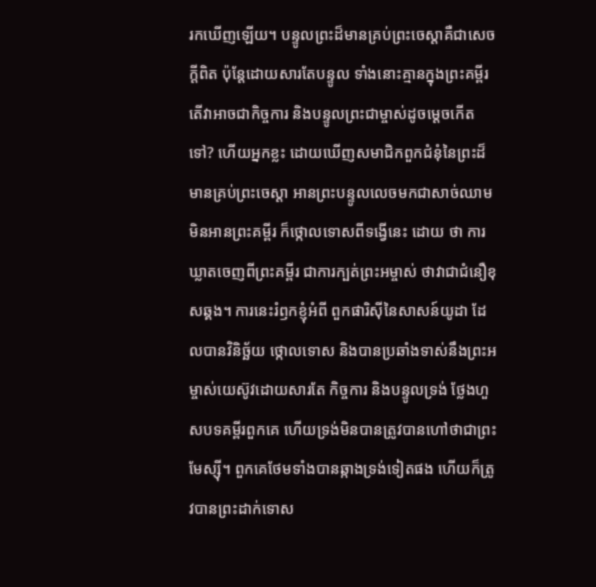រកឃើញឡើយ។ បន្ទូលព្រះដ៏មានគ្រប់ព្រះចេស្ដាគឺជាសេចក្ដីពិត ប៉ុន្ដែដោយសារតែបន្ទូល ទាំងនោះគ្មានក្នុងព្រះគម្ពីរ តើវាអាចជាកិច្ចការ និងបន្ទូលព្រះជាម្ចាស់ដូចម្ដេចកើតទៅ? ហើយអ្នកខ្លះ ដោយឃើញសមាជិកពួកជំនុំនៃព្រះដ៏មានគ្រប់ព្រះចេស្ដា អានព្រះបន្ទូលលេចមកជាសាច់ឈាម មិនអានព្រះគម្ពីរ ក៏ថ្កោលទោសពីទង្វើនេះ ដោយ ថា ការឃ្លាតចេញពីព្រះគម្ពីរ ជាការក្បត់ព្រះអម្ចាស់ ថាវាជាជំនឿខុសឆ្គង។ ការនេះរំឭកខ្ញុំអំពី ពួកផារិស៊ីនៃសាសន៍យូដា ដែលបានវិនិច្ឆ័យ ថ្កោលទោស និងបានប្រឆាំងទាស់នឹងព្រះអម្ចាស់យេស៊ូវដោយសារតែ កិច្ចការ និងបន្ទូលទ្រង់ ថ្លែងហួសបទគម្ពីរពួកគេ ហើយទ្រង់មិនបានត្រូវបានហៅថាជាព្រះមែស្ស៊ី។ ពួកគេថែមទាំងបានឆ្កាងទ្រង់ទៀតផង ហើយក៏ត្រូវបានព្រះដាក់ទោស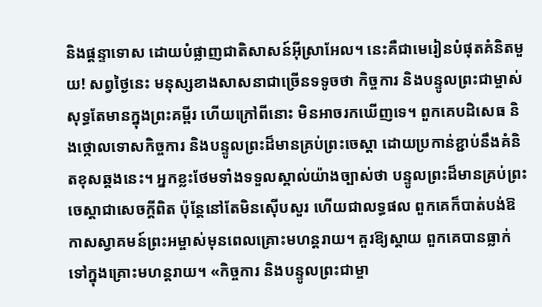និងផ្ដន្ទាទោស ដោយបំផ្លាញជាតិសាសន៍អ៊ីស្រាអែល។ នេះគឺជាមេរៀនបំផុតគំនិតមួយ! សព្វថ្ងៃនេះ មនុស្សខាងសាសនាជាច្រើនទទូចថា កិច្ចការ និងបន្ទូលព្រះជាម្ចាស់ សុទ្ធតែមានក្នុងព្រះគម្ពីរ ហើយក្រៅពីនោះ មិនអាចរកឃើញទេ។ ពួកគេបដិសេធ និងថ្កោលទោសកិច្ចការ និងបន្ទូលព្រះដ៏មានគ្រប់ព្រះចេស្ដា ដោយប្រកាន់ខ្ជាប់នឹងគំនិតខុសឆ្គងនេះ។ អ្នកខ្លះថែមទាំងទទួលស្គាល់យ៉ាងច្បាស់ថា បន្ទូលព្រះដ៏មានគ្រប់ព្រះចេស្ដាជាសេចក្ដីពិត ប៉ុន្ដែនៅតែមិនស៊ើបសួរ ហើយជាលទ្ធផល ពួកគេក៏បាត់បង់ឱកាសស្វាគមន៍ព្រះអម្ចាស់មុនពេលគ្រោះមហន្ដរាយ។ គួរឱ្យស្ដាយ ពួកគេបានធ្លាក់ទៅក្នុងគ្រោះមហន្ដរាយ។ «កិច្ចការ និងបន្ទូលព្រះជាម្ចា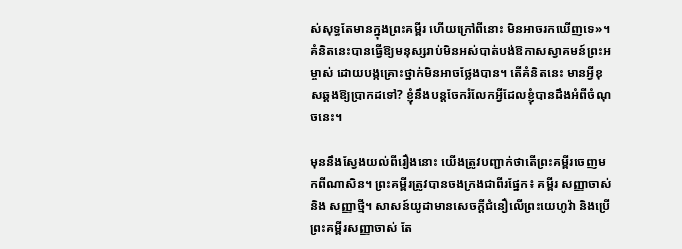ស់សុទ្ធតែមានក្នុងព្រះគម្ពីរ ហើយក្រៅពីនោះ មិនអាចរកឃើញទេ»។ គំនិតនេះបានធ្វើឱ្យមនុស្សរាប់មិនអស់បាត់បង់ឱកាសស្វាគមន៍ព្រះអម្ចាស់ ដោយបង្កគ្រោះថ្នាក់មិនអាចថ្លែងបាន។ តើគំនិតនេះ មានអ្វីខុសឆ្គងឱ្យប្រាកដទៅ? ខ្ញុំនឹងបន្តចែករំលែកអ្វីដែលខ្ញុំបានដឹងអំពីចំណុចនេះ។

មុននឹងស្វែងយល់ពីរឿងនោះ យើងត្រូវបញ្ជាក់ថាតើព្រះគម្ពីរចេញមកពីណាសិន។ ព្រះគម្ពីរត្រូវបានចងក្រងជាពីរផ្នែក៖ គម្ពីរ សញ្ញាចាស់ និង សញ្ញាថ្មី។ សាសន៍យូដាមានសេចក្ដីជំនឿលើព្រះយេហូវ៉ា និងប្រើព្រះគម្ពីរសញ្ញាចាស់ តែ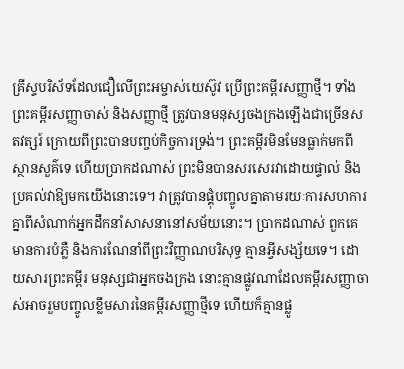គ្រីស្ទបរិស័ទដែលជឿលើព្រះអម្ចាស់យេស៊ូវ ប្រើព្រះគម្ពីរសញ្ញាថ្មី។ ទាំងព្រះគម្ពីរសញ្ញាចាស់ និងសញ្ញាថ្មី ត្រូវបានមនុស្សចងក្រងឡើងជាច្រើនសតវត្សរ៍ ក្រោយពីព្រះបានបញ្ចប់កិច្ចការទ្រង់។ ព្រះគម្ពីរមិនមែនធ្លាក់មកពីស្ថានសួគ៌ទេ ហើយប្រាកដណាស់ ព្រះមិនបានសរសេរវាដោយផ្ទាល់ និងប្រគល់វាឱ្យមកយើងនោះទេ។ វាត្រូវបានផ្គុំបញ្ចូលគ្នាតាមរយៈការសហការគ្នាពីសំណាក់អ្នកដឹកនាំសាសនានៅសម័យនោះ។ ប្រាកដណាស់ ពួកគេមានការបំភ្លឺ និងការណែនាំពីព្រះវិញ្ញាណបរិសុទ្ធ គ្មានអ្វីសង្ស័យទេ។ ដោយសារព្រះគម្ពីរ មនុស្សជាអ្នកចងក្រង នោះគ្មានផ្លូវណាដែលគម្ពីរសញ្ញាចាស់អាចរួមបញ្ចូលខ្លឹមសារនៃគម្ពីរសញ្ញាថ្មីទេ ហើយក៏គ្មានផ្លូ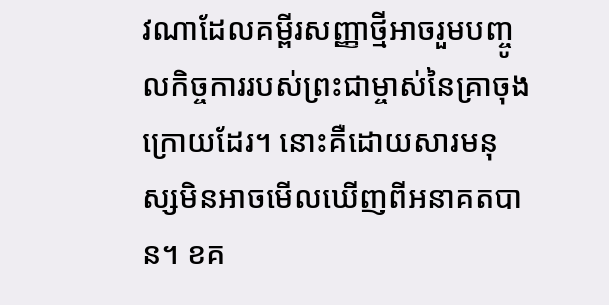វណាដែលគម្ពីរសញ្ញាថ្មីអាចរួមបញ្ចូលកិច្ចការរបស់ព្រះជាម្ចាស់នៃគ្រាចុងក្រោយដែរ។ នោះគឺដោយសារមនុស្សមិនអាចមើលឃើញពីអនាគតបាន។ ខគ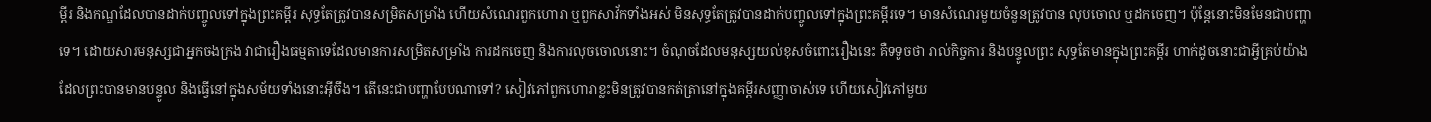ម្ពីរ និងកណ្ឌដែលបានដាក់បញ្ចូលទៅក្នុងព្រះគម្ពីរ សុទ្ធតែត្រូវបានសម្រិតសម្រាំង ហើយសំណេរពួកហោរា ឬពួកសាវ័កទាំងអស់ មិនសុទ្ធតែត្រូវបានដាក់បញ្ចូលទៅក្នុងព្រះគម្ពីរទេ។ មានសំណេរមួយចំនួនត្រូវបាន លុបចោល ឬដកចេញ។ ប៉ុន្ដែនោះមិនមែនជាបញ្ហាទេ។ ដោយសារមនុស្សជាអ្នកចងក្រង វាជារឿងធម្មតាទេដែលមានការសម្រិតសម្រាំង ការដកចេញ និងការលុចចោលនោះ។ ចំណុចដែលមនុស្សយល់ខុសចំពោះរឿងនេះ គឺទទូចថា រាល់កិច្ចការ និងបន្ទូលព្រះ សុទ្ធតែមានក្នុងព្រះគម្ពីរ ហាក់ដូចនោះជាអ្វីគ្រប់យ៉ាងដែលព្រះបានមានបន្ទូល និងធ្វើនៅក្នុងសម័យទាំងនោះអ៊ីចឹង។ តើនេះជាបញ្ហាបែបណាទៅ? សៀវភៅពួកហោរាខ្លះមិនត្រូវបានកត់ត្រានៅក្នុងគម្ពីរសញ្ញាចាស់ទេ ហើយសៀវភៅមួយ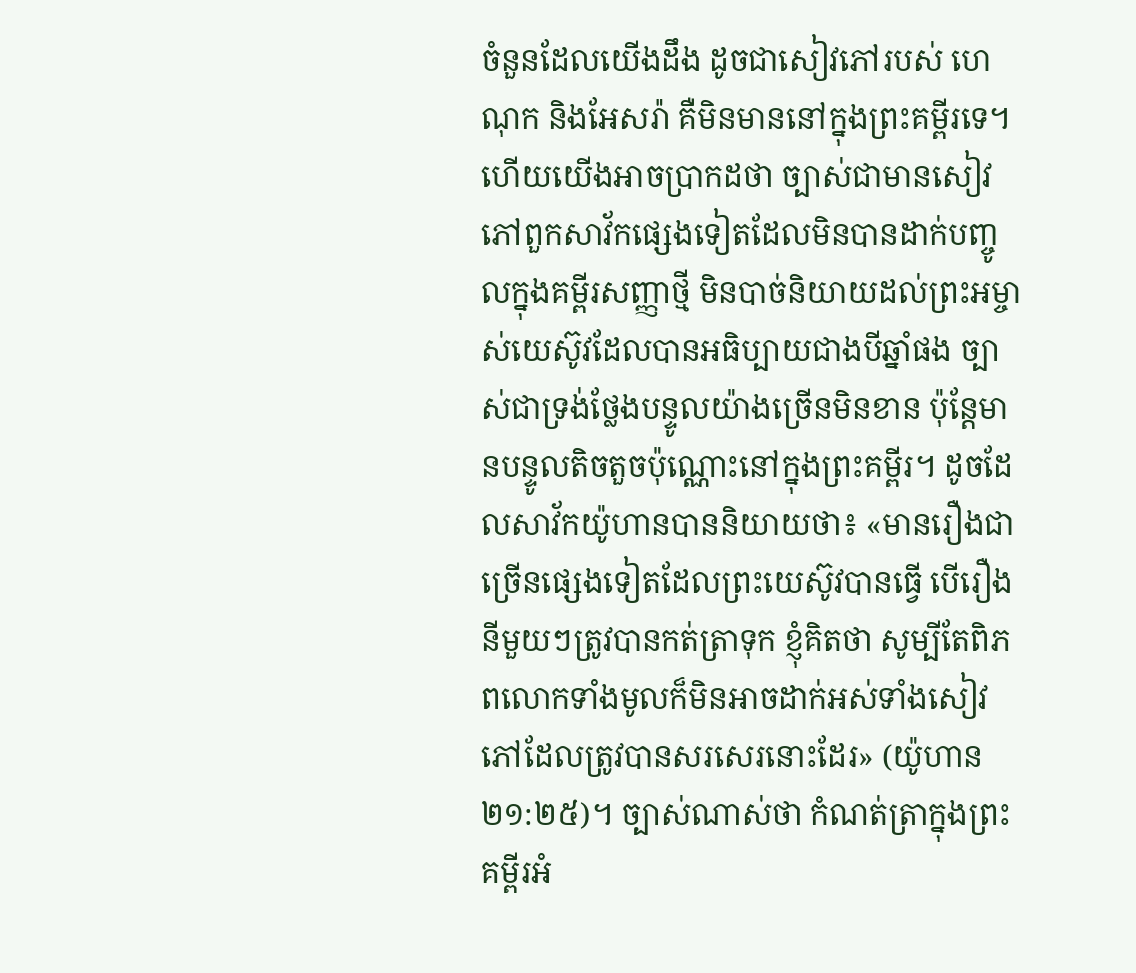ចំនួនដែលយើងដឹង ដូចជាសៀវភៅរបស់ ហេណុក និងអែសរ៉ា គឺមិនមាននៅក្នុងព្រះគម្ពីរទេ។ ហើយយើងអាចប្រាកដថា ច្បាស់ជាមានសៀវភៅពួកសាវ័កផ្សេងទៀតដែលមិនបានដាក់បញ្ចូលក្នុងគម្ពីរសញ្ញាថ្មី មិនបាច់និយាយដល់ព្រះអម្ចាស់យេស៊ូវដែលបានអធិប្បាយជាងបីឆ្នាំផង ច្បាស់ជាទ្រង់ថ្លែងបន្ទូលយ៉ាងច្រើនមិនខាន ប៉ុន្ដែមានបន្ទូលតិចតួចប៉ុណ្ណោះនៅក្នុងព្រះគម្ពីរ។ ដូចដែលសាវ័កយ៉ូហានបាននិយាយថា៖ «មានរឿងជាច្រើនផ្សេងទៀតដែលព្រះយេស៊ូវបានធ្វើ បើរឿងនីមួយៗត្រូវបានកត់ត្រាទុក ខ្ញុំគិតថា សូម្បីតែពិភពលោកទាំងមូលក៏មិនអាចដាក់អស់ទាំងសៀវភៅដែលត្រូវបានសរសេរនោះដែរ» (យ៉ូហាន ២១:២៥)។ ច្បាស់ណាស់ថា កំណត់ត្រាក្នុងព្រះគម្ពីរអំ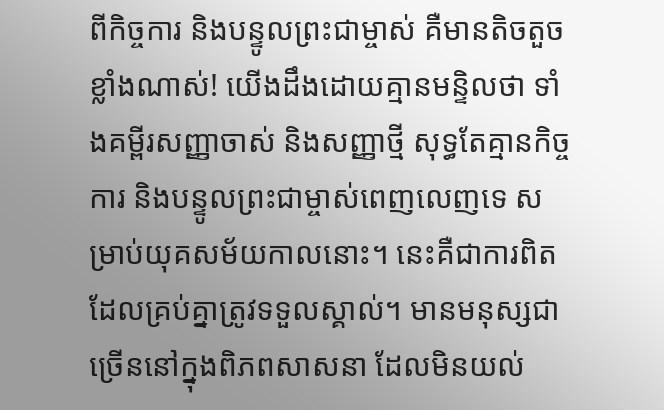ពីកិច្ចការ និងបន្ទូលព្រះជាម្ចាស់ គឺមានតិចតួចខ្លាំងណាស់! យើងដឹងដោយគ្មានមន្ទិលថា ទាំងគម្ពីរសញ្ញាចាស់ និងសញ្ញាថ្មី សុទ្ធតែគ្មានកិច្ចការ និងបន្ទូលព្រះជាម្ចាស់ពេញលេញទេ សម្រាប់យុគសម័យកាលនោះ។ នេះគឺជាការពិតដែលគ្រប់គ្នាត្រូវទទួលស្គាល់។ មានមនុស្សជាច្រើននៅក្នុងពិភពសាសនា ដែលមិនយល់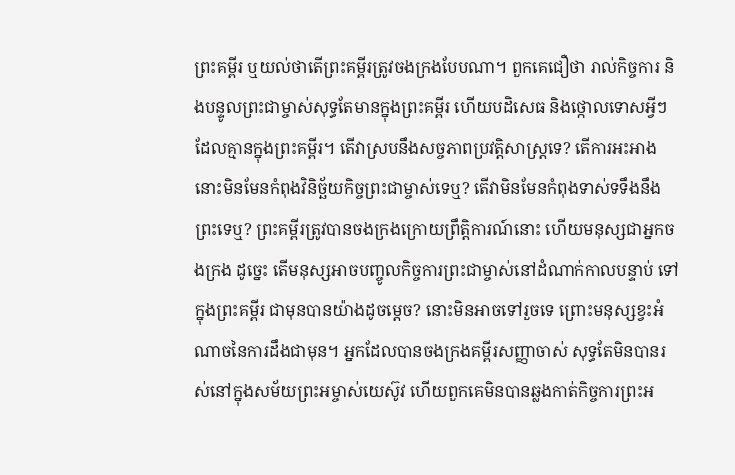ព្រះគម្ពីរ ឬយល់ថាតើព្រះគម្ពីរត្រូវចងក្រងបែបណា។ ពួកគេជឿថា រាល់កិច្ចការ និងបន្ទូលព្រះជាម្ចាស់សុទ្ធតែមានក្នុងព្រះគម្ពីរ ហើយបដិសេធ និងថ្កោលទោសអ្វីៗដែលគ្មានក្នុងព្រះគម្ពីរ។ តើវាស្របនឹងសច្ចភាពប្រវត្តិសាស្ដ្រទេ? តើការអះអាងនោះមិនមែនកំពុងវិនិច្ឆ័យកិច្ចព្រះជាម្ចាស់ទេឬ? តើវាមិនមែនកំពុងទាស់ទទឹងនឹងព្រះទេឬ? ព្រះគម្ពីរត្រូវបានចងក្រងក្រោយព្រឹត្តិការណ៍នោះ ហើយមនុស្សជាអ្នកចងក្រង ដូច្នេះ តើមនុស្សអាចបញ្ចូលកិច្ចការព្រះជាម្ចាស់នៅដំណាក់កាលបន្ទាប់ ទៅក្នុងព្រះគម្ពីរ ជាមុនបានយ៉ាងដូចម្ដេច? នោះមិនអាចទៅរួចទេ ព្រោះមនុស្សខ្វះអំណាចនៃការដឹងជាមុន។ អ្នកដែលបានចងក្រងគម្ពីរសញ្ញាចាស់ សុទ្ធតែមិនបានរស់នៅក្នុងសម័យព្រះអម្ចាស់យេស៊ូវ ហើយពួកគេមិនបានឆ្លងកាត់កិច្ចការព្រះអ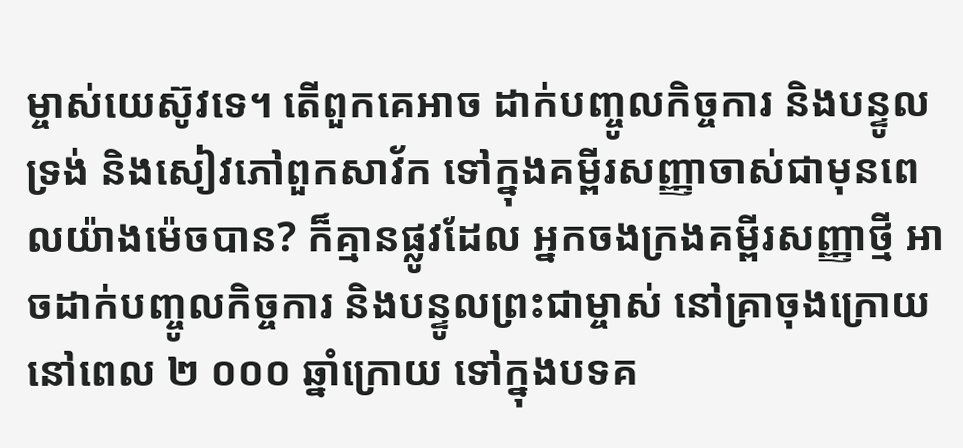ម្ចាស់យេស៊ូវទេ។ តើពួកគេអាច ដាក់បញ្ចូលកិច្ចការ និងបន្ទូលទ្រង់ និងសៀវភៅពួកសាវ័ក ទៅក្នុងគម្ពីរសញ្ញាចាស់ជាមុនពេលយ៉ាងម៉េចបាន? ក៏គ្មានផ្លូវដែល អ្នកចងក្រងគម្ពីរសញ្ញាថ្មី អាចដាក់បញ្ចូលកិច្ចការ និងបន្ទូលព្រះជាម្ចាស់ នៅគ្រាចុងក្រោយ នៅពេល ២ ០០០ ឆ្នាំក្រោយ ទៅក្នុងបទគ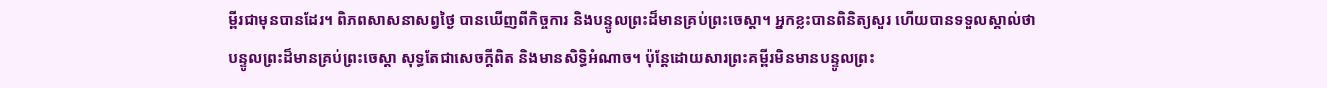ម្ពីរជាមុនបានដែរ។ ពិភពសាសនាសព្វថ្ងៃ បានឃើញពីកិច្ចការ និងបន្ទូលព្រះដ៏មានគ្រប់ព្រះចេស្ដា។ អ្នកខ្លះបានពិនិត្យសួរ ហើយបានទទួលស្គាល់ថា បន្ទូលព្រះដ៏មានគ្រប់ព្រះចេស្ដា សុទ្ធតែជាសេចក្ដីពិត និងមានសិទ្ធិអំណាច។ ប៉ុន្ដែដោយសារព្រះគម្ពីរមិនមានបន្ទូលព្រះ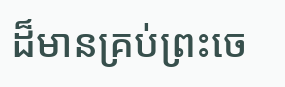ដ៏មានគ្រប់ព្រះចេ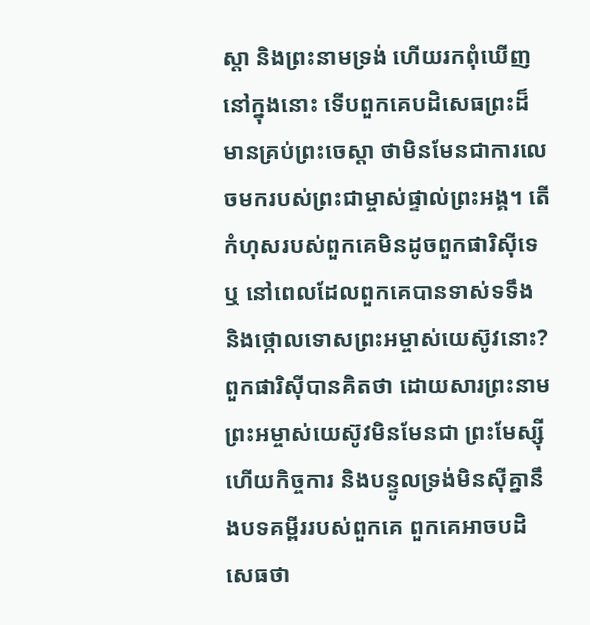ស្ដា និងព្រះនាមទ្រង់ ហើយរកពុំឃើញនៅក្នុងនោះ ទើបពួកគេបដិសេធព្រះដ៏មានគ្រប់ព្រះចេស្ដា ថាមិនមែនជាការលេចមករបស់ព្រះជាម្ចាស់ផ្ទាល់ព្រះអង្គ។ តើកំហុសរបស់ពួកគេមិនដូចពួកផារិស៊ីទេឬ នៅពេលដែលពួកគេបានទាស់ទទឹង និងថ្កោលទោសព្រះអម្ចាស់យេស៊ូវនោះ? ពួកផារិស៊ីបានគិតថា ដោយសារព្រះនាមព្រះអម្ចាស់យេស៊ូវមិនមែនជា ព្រះមែស្ស៊ី ហើយកិច្ចការ និងបន្ទូលទ្រង់មិនស៊ីគ្នានឹងបទគម្ពីររបស់ពួកគេ ពួកគេអាចបដិសេធថា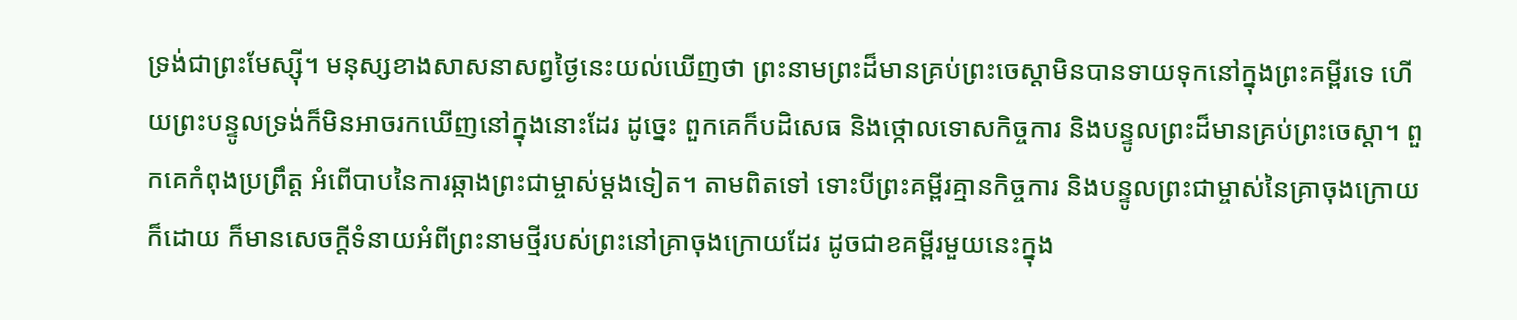ទ្រង់ជាព្រះមែស្ស៊ី។ មនុស្សខាងសាសនាសព្វថ្ងៃនេះយល់ឃើញថា ព្រះនាមព្រះដ៏មានគ្រប់ព្រះចេស្ដាមិនបានទាយទុកនៅក្នុងព្រះគម្ពីរទេ ហើយព្រះបន្ទូលទ្រង់ក៏មិនអាចរកឃើញនៅក្នុងនោះដែរ ដូច្នេះ ពួកគេក៏បដិសេធ និងថ្កោលទោសកិច្ចការ និងបន្ទូលព្រះដ៏មានគ្រប់ព្រះចេស្ដា។ ពួកគេកំពុងប្រព្រឹត្ត អំពើបាបនៃការឆ្កាងព្រះជាម្ចាស់ម្ដងទៀត។ តាមពិតទៅ ទោះបីព្រះគម្ពីរគ្មានកិច្ចការ និងបន្ទូលព្រះជាម្ចាស់នៃគ្រាចុងក្រោយក៏ដោយ ក៏មានសេចក្ដីទំនាយអំពីព្រះនាមថ្មីរបស់ព្រះនៅគ្រាចុងក្រោយដែរ ដូចជាខគម្ពីរមួយនេះក្នុង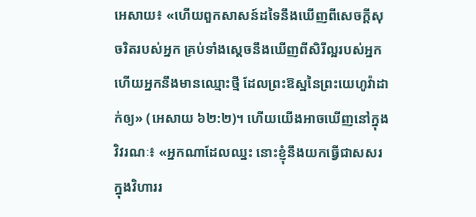អេសាយ៖ «ហើយពួកសាសន៍ដទៃនឹងឃើញពីសេចក្ដីសុចរិតរបស់អ្នក គ្រប់ទាំងស្ដេចនឹងឃើញពីសិរីល្អរបស់អ្នក ហើយអ្នកនឹងមានឈ្មោះថ្មី ដែលព្រះឱស្ឋនៃព្រះយេហូវ៉ាដាក់ឲ្យ» (អេសាយ ៦២:២)។ ហើយយើងអាចឃើញនៅក្នុង វិវរណៈ៖ «អ្នកណាដែលឈ្នះ នោះខ្ញុំនឹងយកធ្វើជាសសរក្នុងវិហាររ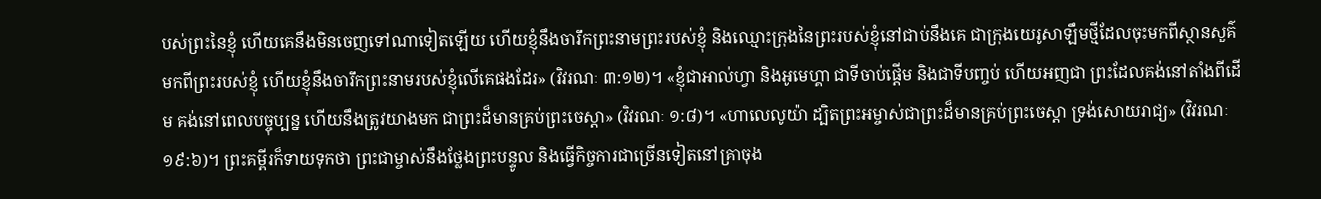បស់ព្រះនៃខ្ញុំ ហើយគេនឹងមិនចេញទៅណាទៀតឡើយ ហើយខ្ញុំនឹងចារឹកព្រះនាមព្រះរបស់ខ្ញុំ និងឈ្មោះក្រុងនៃព្រះរបស់ខ្ញុំនៅជាប់នឹងគេ ជាក្រុងយេរូសាឡឹមថ្មីដែលចុះមកពីស្ថានសួគ៌ មកពីព្រះរបស់ខ្ញុំ ហើយខ្ញុំនឹងចារឹកព្រះនាមរបស់ខ្ញុំលើគេផងដែរ» (វិវរណៈ ៣:១២)។ «ខ្ញុំជាអាល់ហ្វា និងអូមេហ្គា ជាទីចាប់ផ្ដើម និងជាទីបញ្ចប់ ហើយអញជា ព្រះដែលគង់នៅតាំងពីដើម គង់នៅពេលបច្ចុប្បន្ន ហើយនឹងត្រូវយាងមក ជាព្រះដ៏មានគ្រប់ព្រះចេស្ដា» (វិវរណៈ ១:៨)។ «ហាលេលូយ៉ា ដ្បិតព្រះអម្ចាស់ជាព្រះដ៏មានគ្រប់ព្រះចេស្ដា ទ្រង់សោយរាជ្យ» (វិវរណៈ ១៩:៦)។ ព្រះគម្ពីរក៏ទាយទុកថា ព្រះជាម្ចាស់នឹងថ្លែងព្រះបន្ទូល និងធ្វើកិច្ចការជាច្រើនទៀតនៅគ្រាចុង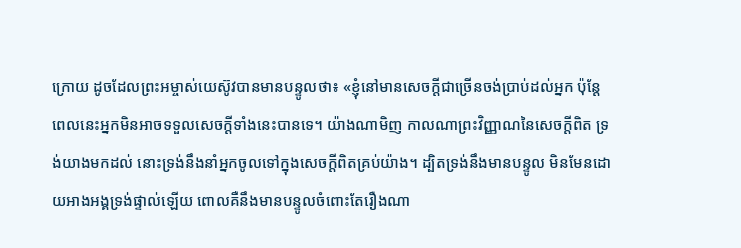ក្រោយ ដូចដែលព្រះអម្ចាស់យេស៊ូវបានមានបន្ទូលថា៖ «ខ្ញុំនៅមានសេចក្ដីជាច្រើនចង់ប្រាប់ដល់អ្នក ប៉ុន្តែពេលនេះអ្នកមិនអាចទទួលសេចក្ដីទាំងនេះបានទេ។ យ៉ាងណាមិញ កាលណាព្រះវិញ្ញាណនៃសេចក្ដីពិត ទ្រង់យាងមកដល់ នោះទ្រង់នឹងនាំអ្នកចូលទៅក្នុងសេចក្ដីពិតគ្រប់យ៉ាង។ ដ្បិតទ្រង់នឹងមានបន្ទូល មិនមែនដោយអាងអង្គទ្រង់ផ្ទាល់ឡើយ ពោលគឺនឹងមានបន្ទូលចំពោះតែរឿងណា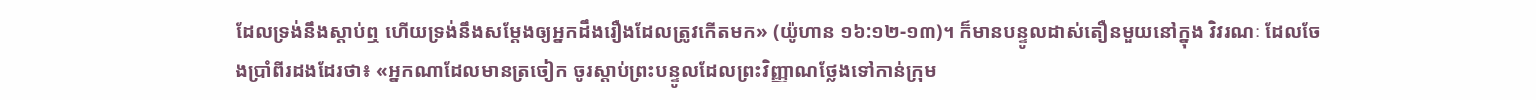ដែលទ្រង់នឹងស្ដាប់ឮ ហើយទ្រង់នឹងសម្ដែងឲ្យអ្នកដឹងរឿងដែលត្រូវកើតមក» (យ៉ូហាន ១៦:១២-១៣)។ ក៏មានបន្ទូលដាស់តឿនមួយនៅក្នុង វិវរណៈ ដែលចែងប្រាំពីរដងដែរថា៖ «អ្នកណាដែលមានត្រចៀក ចូរស្ដាប់ព្រះបន្ទូលដែលព្រះវិញ្ញាណថ្លែងទៅកាន់ក្រុម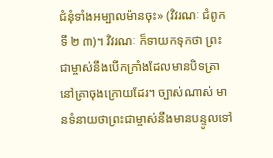ជំនុំទាំងអម្បាលម៉ានចុះ» (វិវរណៈ ជំពូកទី ២ ៣)។ វិវរណៈ ក៏ទាយកទុកថា ព្រះជាម្ចាស់នឹងបើកក្រាំងដែលមានបិទត្រានៅគ្រាចុងក្រោយដែរ។ ច្បាស់ណាស់ មានទំនាយថាព្រះជាម្ចាស់នឹងមានបន្ទូលទៅ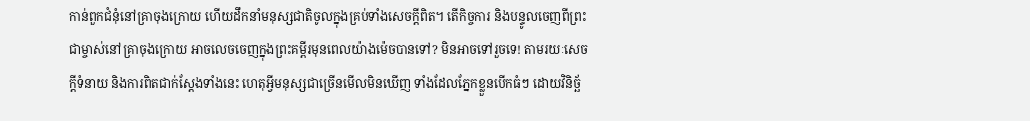កាន់ពួកជំនុំនៅគ្រាចុងក្រោយ ហើយដឹកនាំមនុស្សជាតិចូលក្នុងគ្រប់ទាំងសេចក្ដីពិត។ តើកិច្ចការ និងបន្ទូលចេញពីព្រះជាម្ចាស់នៅគ្រាចុងក្រោយ អាចលេចចេញក្នុងព្រះគម្ពីរមុនពេលយ៉ាងម៉េចបានទៅ? មិនអាចទៅរួចទេ! តាមរយៈសេចក្ដីទំនាយ និងការពិតជាក់ស្ដែងទាំងនេះ ហេតុអ្វីមនុស្សជាច្រើនមើលមិនឃើញ ទាំងដែលភ្នែកខ្លួនបើកធំៗ ដោយវិនិច្ឆ័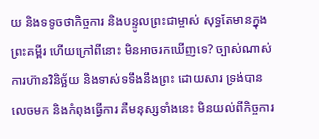យ និងទទូចថាកិច្ចការ និងបន្ទូលព្រះជាម្ចាស់ សុទ្ធតែមានក្នុងព្រះគម្ពីរ ហើយក្រៅពីនោះ មិនអាចរកឃើញទេ? ច្បាស់ណាស់ ការហ៊ានវិនិច្ឆ័យ និងទាស់ទទឹងនឹងព្រះ ដោយសារ ទ្រង់បានលេចមក និងកំពុងធ្វើការ គឺមនុស្សទាំងនេះ មិនយល់ពីកិច្ចការ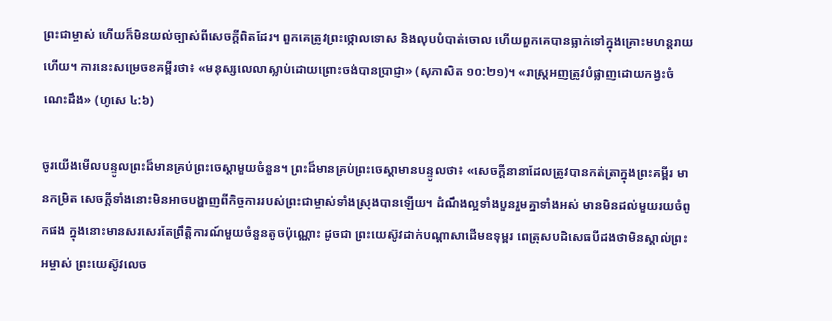ព្រះជាម្ចាស់ ហើយក៏មិនយល់ច្បាស់ពីសេចក្ដីពិតដែរ។ ពួកគេត្រូវព្រះថ្កោលទោស និងលុបបំបាត់ចោល ហើយពួកគេបានធ្លាក់ទៅក្នុងគ្រោះមហន្ដរាយហើយ។ ការនេះសម្រេចខគម្ពីរថា៖ «មនុស្សលេលាស្លាប់ដោយព្រោះចង់បានប្រាជ្ញា» (សុភាសិត ១០:២១)។ «រាស្ត្រអញត្រូវបំផ្លាញដោយកង្វះចំណេះដឹង» (ហូសេ ៤:៦)

ចូរយើងមើលបន្ទូលព្រះដ៏មានគ្រប់ព្រះចេស្ដាមួយចំនួន។ ព្រះដ៏មានគ្រប់ព្រះចេស្ដាមានបន្ទូលថា៖ «សេចក្ដីនានាដែលត្រូវបានកត់ត្រាក្នុងព្រះគម្ពីរ មានកម្រិត សេចក្ដីទាំងនោះមិនអាចបង្ហាញពីកិច្ចការរបស់ព្រះជាម្ចាស់ទាំងស្រុងបានឡើយ។ ដំណឹងល្អទាំងបួនរួមគ្នាទាំងអស់ មានមិនដល់មួយរយចំពូកផង ក្នុងនោះមានសរសេរតែព្រឹត្តិការណ៍មួយចំនួនតូចប៉ុណ្ណោះ ដូចជា ព្រះយេស៊ូវដាក់បណ្ដាសាដើមឧទុម្ពរ ពេត្រុសបដិសេធបីដងថាមិនស្គាល់ព្រះអម្ចាស់ ព្រះយេស៊ូវលេច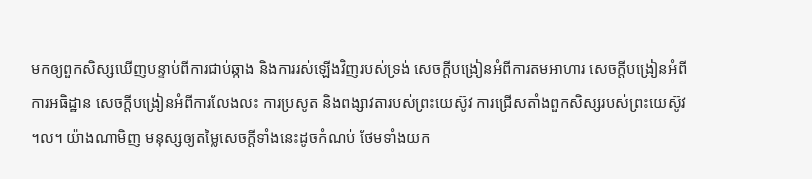មកឲ្យពួកសិស្សឃើញបន្ទាប់ពីការជាប់ឆ្កាង និងការរស់ឡើងវិញរបស់ទ្រង់ សេចក្ដីបង្រៀនអំពីការតមអាហារ សេចក្ដីបង្រៀនអំពីការអធិដ្ឋាន សេចក្ដីបង្រៀនអំពីការលែងលះ ការប្រសូត និងពង្សាវតារបស់ព្រះយេស៊ូវ ការជ្រើសតាំងពួកសិស្សរបស់ព្រះយេស៊ូវ ។ល។ យ៉ាងណាមិញ មនុស្សឲ្យតម្លៃសេចក្ដីទាំងនេះដូចកំណប់ ថែមទាំងយក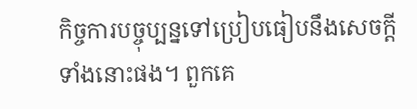កិច្ចការបច្ចុប្បន្នទៅប្រៀបធៀបនឹងសេចក្ដីទាំងនោះផង។ ពួកគេ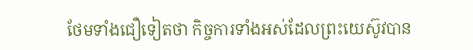ថែមទាំងជឿទៀតថា កិច្ចការទាំងអស់ដែលព្រះយេស៊ូវបាន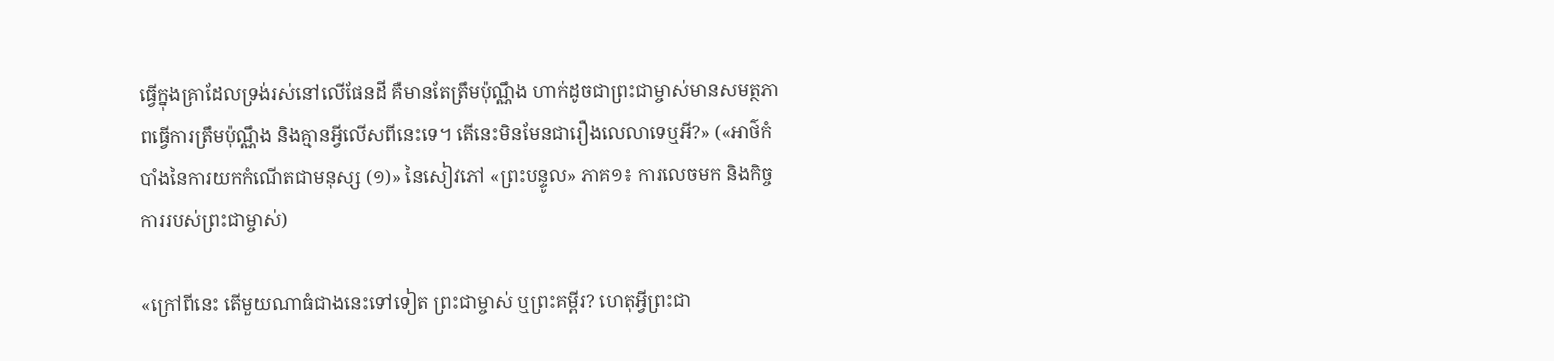ធ្វើក្នុងគ្រាដែលទ្រង់រស់នៅលើផែនដី គឺមានតែត្រឹមប៉ុណ្ណឹង ហាក់ដូចជាព្រះជាម្ចាស់មានសមត្ថភាពធ្វើការត្រឹមប៉ុណ្ណឹង និងគ្មានអ្វីលើសពីនេះទេ។ តើនេះមិនមែនជារឿងលេលាទេឬអី?» («អាថ៌កំបាំងនៃការយកកំណើតជាមនុស្ស (១)» នៃសៀវភៅ «ព្រះបន្ទូល» ភាគ១៖ ការលេចមក និងកិច្ចការរបស់ព្រះជាម្ចាស់)

«ក្រៅពីនេះ តើមួយណាធំជាងនេះទៅទៀត ព្រះជាម្ចាស់ ឬព្រះគម្ពីរ? ហេតុអ្វីព្រះជា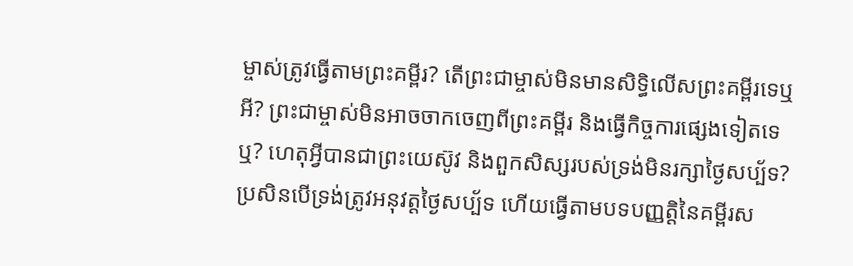ម្ចាស់ត្រូវធ្វើតាមព្រះគម្ពីរ? តើព្រះជាម្ចាស់មិនមានសិទ្ធិលើសព្រះគម្ពីរទេឬអី? ព្រះជាម្ចាស់មិនអាចចាកចេញពីព្រះគម្ពីរ និងធ្វើកិច្ចការផ្សេងទៀតទេឬ? ហេតុអ្វីបានជាព្រះយេស៊ូវ និងពួកសិស្សរបស់ទ្រង់មិនរក្សាថ្ងៃសប្ប័ទ? ប្រសិនបើទ្រង់ត្រូវអនុវត្តថ្ងៃសប្ប័ទ ហើយធ្វើតាមបទបញ្ញត្តិនៃគម្ពីរស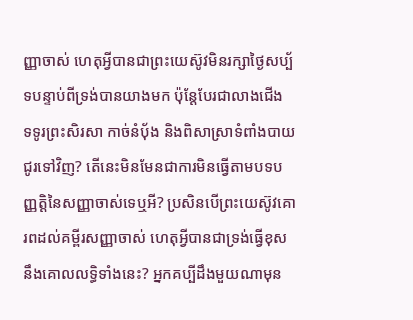ញ្ញាចាស់ ហេតុអ្វីបានជាព្រះយេស៊ូវមិនរក្សាថ្ងៃសប្ប័ទបន្ទាប់ពីទ្រង់បានយាងមក ប៉ុន្តែបែរជាលាងជើង ទទូរព្រះសិរសា កាច់នំប៉័ង និងពិសាស្រាទំពាំងបាយជូរទៅវិញ? តើនេះមិនមែនជាការមិនធ្វើតាមបទបញ្ញត្តិនៃសញ្ញាចាស់ទេឬអី? ប្រសិនបើព្រះយេស៊ូវគោរពដល់គម្ពីរសញ្ញាចាស់ ហេតុអ្វីបានជាទ្រង់ធ្វើខុសនឹងគោលលទ្ធិទាំងនេះ? អ្នកគប្បីដឹងមួយណាមុន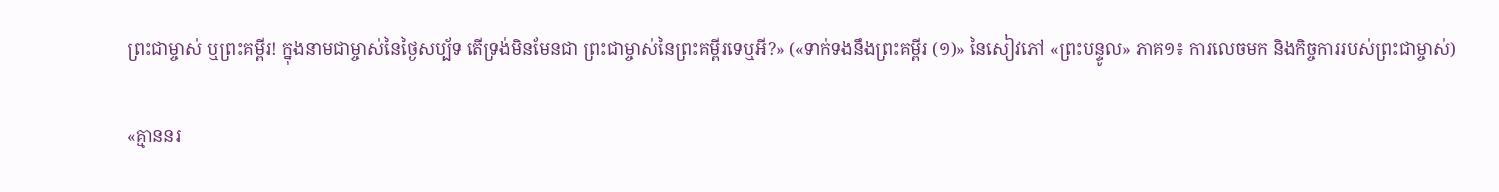ព្រះជាម្ចាស់ ឬព្រះគម្ពីរ! ក្នុងនាមជាម្ចាស់នៃថ្ងៃសប្ប័ទ តើទ្រង់មិនមែនជា ព្រះជាម្ចាស់នៃព្រះគម្ពីរទេឬអី?» («ទាក់ទងនឹងព្រះគម្ពីរ (១)» នៃសៀវភៅ «ព្រះបន្ទូល» ភាគ១៖ ការលេចមក និងកិច្ចការរបស់ព្រះជាម្ចាស់)

«គ្មាននរ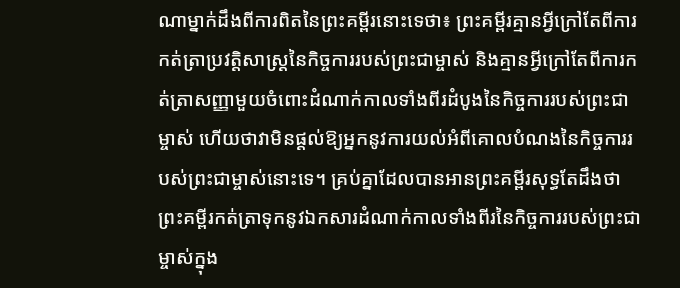ណាម្នាក់ដឹងពីការពិតនៃព្រះគម្ពីរនោះទេថា៖ ព្រះគម្ពីរគ្មានអ្វីក្រៅតែពីការកត់ត្រាប្រវត្តិសាស្ត្រនៃកិច្ចការរបស់ព្រះជាម្ចាស់ និងគ្មានអ្វីក្រៅតែពីការកត់ត្រាសញ្ញាមួយចំពោះដំណាក់កាលទាំងពីរដំបូងនៃកិច្ចការរបស់ព្រះជាម្ចាស់ ហើយថាវាមិនផ្តល់ឱ្យអ្នកនូវការយល់អំពីគោលបំណងនៃកិច្ចការរបស់ព្រះជាម្ចាស់នោះទេ។ គ្រប់គ្នាដែលបានអានព្រះគម្ពីរសុទ្ធតែដឹងថា ព្រះគម្ពីរកត់ត្រាទុកនូវឯកសារដំណាក់កាលទាំងពីរនៃកិច្ចការរបស់ព្រះជាម្ចាស់ក្នុង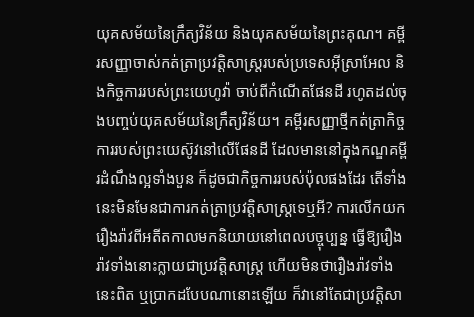យុគសម័យនៃក្រឹត្យវិន័យ និងយុគសម័យនៃព្រះគុណ។ គម្ពីរសញ្ញាចាស់កត់ត្រាប្រវត្តិសាស្ត្ររបស់ប្រទេសអ៊ីស្រាអែល និងកិច្ចការរបស់ព្រះយេហូវ៉ា ចាប់ពីកំណើតផែនដី រហូតដល់ចុងបញ្ចប់យុគសម័យនៃក្រឹត្យវិន័យ។ គម្ពីរសញ្ញាថ្មីកត់ត្រាកិច្ចការរបស់ព្រះយេស៊ូវនៅលើផែនដី ដែលមាននៅក្នុងកណ្ឌគម្ពីរដំណឹងល្អទាំងបួន ក៏ដូចជាកិច្ចការរបស់ប៉ុលផងដែរ តើទាំងនេះមិនមែនជាការកត់ត្រាប្រវត្តិសាស្ត្រទេឬអី? ការលើកយករឿងរ៉ាវពីអតីតកាលមកនិយាយនៅពេលបច្ចុប្បន្ន ធ្វើឱ្យរឿងរ៉ាវទាំងនោះក្លាយជាប្រវត្តិសាស្ត្រ ហើយមិនថារឿងរ៉ាវទាំងនេះពិត ឬប្រាកដបែបណានោះឡើយ ក៏វានៅតែជាប្រវត្តិសា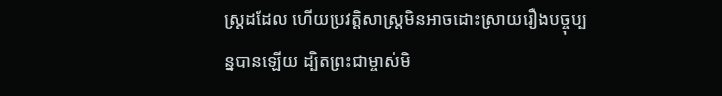ស្ត្រដដែល ហើយប្រវត្តិសាស្ត្រមិនអាចដោះស្រាយរឿងបច្ចុប្បន្នបានឡើយ ដ្បិតព្រះជាម្ចាស់មិ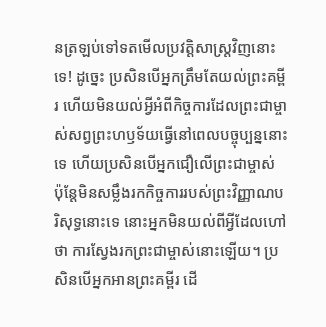នត្រឡប់ទៅទតមើលប្រវត្តិសាស្ត្រវិញនោះទេ! ដូច្នេះ ប្រសិនបើអ្នកត្រឹមតែយល់ព្រះគម្ពីរ ហើយមិនយល់អ្វីអំពីកិច្ចការដែលព្រះជាម្ចាស់សព្វព្រះហឫទ័យធ្វើនៅពេលបច្ចុប្បន្ននោះទេ ហើយប្រសិនបើអ្នកជឿលើព្រះជាម្ចាស់ ប៉ុន្តែមិនសម្លឹងរកកិច្ចការរបស់ព្រះវិញ្ញាណបរិសុទ្ធនោះទេ នោះអ្នកមិនយល់ពីអ្វីដែលហៅថា ការស្វែងរកព្រះជាម្ចាស់នោះឡើយ។ ប្រសិនបើអ្នកអានព្រះគម្ពីរ ដើ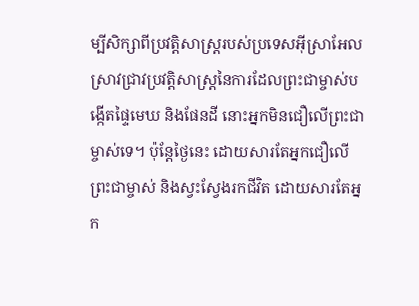ម្បីសិក្សាពីប្រវត្តិសាស្រ្តរបស់ប្រទេសអ៊ីស្រាអែល ស្រាវជ្រាវប្រវត្តិសាស្ត្រនៃការដែលព្រះជាម្ចាស់បង្កើតផ្ទៃមេឃ និងផែនដី នោះអ្នកមិនជឿលើព្រះជាម្ចាស់ទេ។ ប៉ុន្តែថ្ងៃនេះ ដោយសារតែអ្នកជឿលើព្រះជាម្ចាស់ និងស្វះស្វែងរកជីវិត ដោយសារតែអ្នក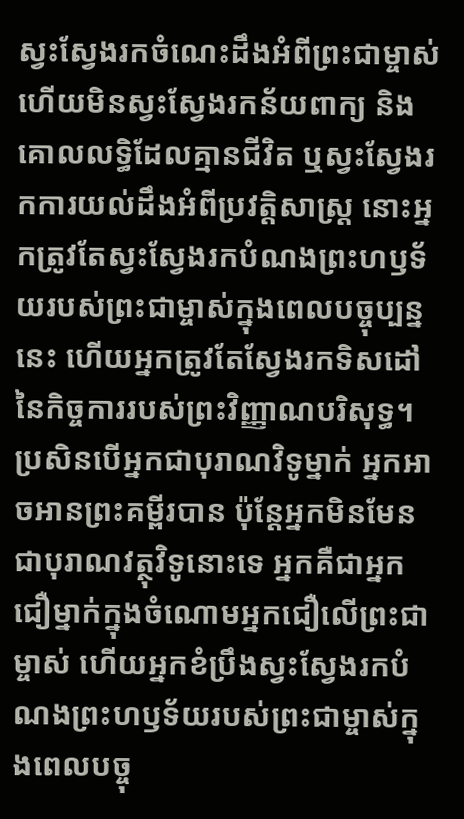ស្វះស្វែងរកចំណេះដឹងអំពីព្រះជាម្ចាស់ ហើយមិនស្វះស្វែងរកន័យពាក្យ និងគោលលទ្ធិដែលគ្មានជីវិត ឬស្វះស្វែងរកការយល់ដឹងអំពីប្រវត្តិសាស្ត្រ នោះអ្នកត្រូវតែស្វះស្វែងរកបំណងព្រះហឫទ័យរបស់ព្រះជាម្ចាស់ក្នុងពេលបច្ចុប្បន្ននេះ ហើយអ្នកត្រូវតែស្វែងរកទិសដៅនៃកិច្ចការរបស់ព្រះវិញ្ញាណបរិសុទ្ធ។ ប្រសិនបើអ្នកជាបុរាណវិទូម្នាក់ អ្នកអាចអានព្រះគម្ពីរបាន ប៉ុន្តែអ្នកមិនមែនជាបុរាណវត្ថុវិទូនោះទេ អ្នកគឺជាអ្នកជឿម្នាក់ក្នុងចំណោមអ្នកជឿលើព្រះជាម្ចាស់ ហើយអ្នកខំប្រឹងស្វះស្វែងរកបំណងព្រះហឫទ័យរបស់ព្រះជាម្ចាស់ក្នុងពេលបច្ចុ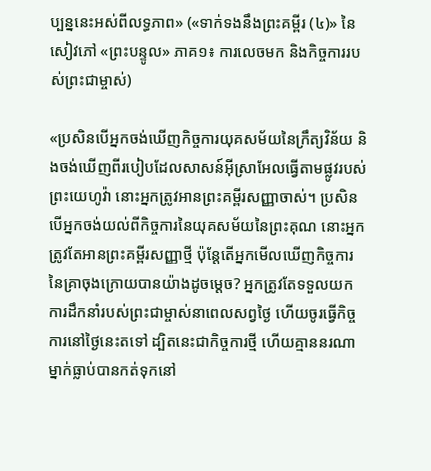ប្បន្ននេះអស់ពីលទ្ធភាព» («ទាក់ទងនឹងព្រះគម្ពីរ (៤)» នៃសៀវភៅ «ព្រះបន្ទូល» ភាគ១៖ ការលេចមក និងកិច្ចការរបស់ព្រះជាម្ចាស់)

«ប្រសិនបើអ្នកចង់ឃើញកិច្ចការយុគសម័យនៃក្រឹត្យវិន័យ និងចង់ឃើញពីរបៀបដែលសាសន៍អ៊ីស្រាអែលធ្វើតាមផ្លូវរបស់ព្រះយេហូវ៉ា នោះអ្នកត្រូវអានព្រះគម្ពីរសញ្ញាចាស់។ ប្រសិនបើអ្នកចង់យល់ពីកិច្ចការនៃយុគសម័យនៃព្រះគុណ នោះអ្នកត្រូវតែអានព្រះគម្ពីរសញ្ញាថ្មី ប៉ុន្តែតើអ្នកមើលឃើញកិច្ចការនៃគ្រាចុងក្រោយបានយ៉ាងដូចម្តេច? អ្នកត្រូវតែទទួលយកការដឹកនាំរបស់ព្រះជាម្ចាស់នាពេលសព្វថ្ងៃ ហើយចូរធ្វើកិច្ចការនៅថ្ងៃនេះតទៅ ដ្បិតនេះជាកិច្ចការថ្មី ហើយគ្មាននរណាម្នាក់ធ្លាប់បានកត់ទុកនៅ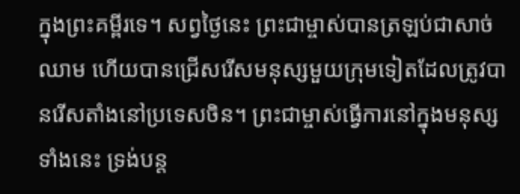ក្នុងព្រះគម្ពីរទេ។ សព្វថ្ងៃនេះ ព្រះជាម្ចាស់បានត្រឡប់ជាសាច់ឈាម ហើយបានជ្រើសរើសមនុស្សមួយក្រុមទៀតដែលត្រូវបានរើសតាំងនៅប្រទេសចិន។ ព្រះជាម្ចាស់ធ្វើការនៅក្នុងមនុស្សទាំងនេះ ទ្រង់បន្ត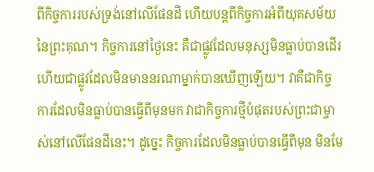ពីកិច្ចការរបស់ទ្រង់នៅលើផែនដី ហើយបន្តពីកិច្ចការអំពីយុគសម័យនៃព្រះគុណ។ កិច្ចការនៅថ្ងៃនេះ គឺជាផ្លូវដែលមនុស្សមិនធ្លាប់បានដើរ ហើយជាផ្លូវដែលមិនមាននរណាម្នាក់បានឃើញឡើយ។ វាគឺជាកិច្ចការដែលមិនធ្លាប់បានធ្វើពីមុនមក វាជាកិច្ចការថ្មីបំផុតរបស់ព្រះជាម្ចាស់នៅលើផែនដីនេះ។ ដូច្នេះ កិច្ចការដែលមិនធ្លាប់បានធ្វើពីមុន មិនមែ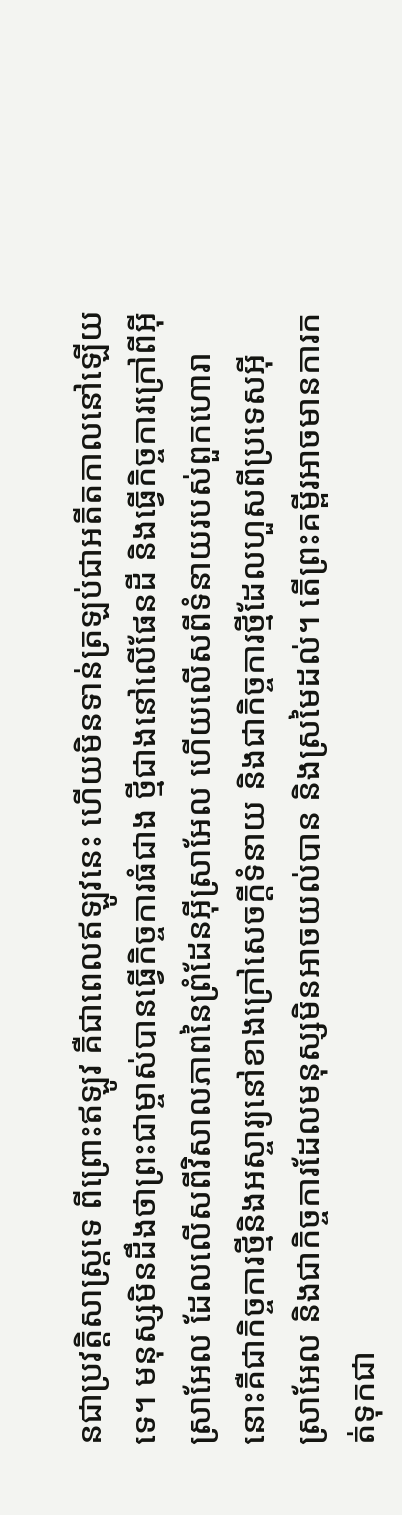នជាប្រវត្ដិសាស្ដ្រទេ ពីព្រោះឥឡូវ គឺជាពេលឥឡូវនេះ ហើយមិនទាន់ត្រឡប់ជាអតីតកាលនៅឡើយទេ។ មនុស្សមិនដឹងថាព្រះជាម្ចាស់បានធ្វើកិច្ចការធំជាង ថ្មីជាងនៅលើផែនដី និងធ្វើកិច្ចការក្រៅពីអ៊ីស្រាអែល ដែលលើសពីវិសាលភាពនៃព្រំដែនអ៊ីស្រាអែល ហើយលើសពីទំនាយរបស់ពួកហោរា នោះគឺជាកិច្ចការថ្មីនិងអស្ចារ្យនៅខាងក្រៅសេចក្ដីទំនាយ និងជាកិច្ចការថ្មីដែលហួសពីប្រទេសអ៊ីស្រាអែល និងជាកិច្ចការដែលមនុស្សមិនអាចយល់បាន និងស្រមៃដល់។ តើព្រះគម្ពីរអាចមានការកត់ទុកជា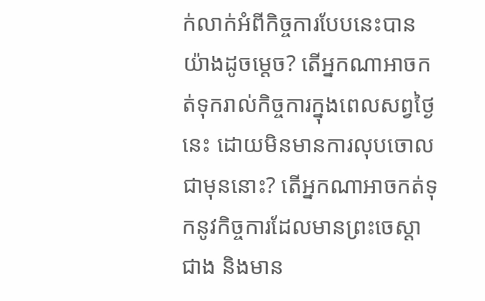ក់លាក់អំពីកិច្ចការបែបនេះបានយ៉ាងដូចម្តេច? តើអ្នកណាអាចកត់ទុករាល់កិច្ចការក្នុងពេលសព្វថ្ងៃនេះ ដោយមិនមានការលុបចោលជាមុននោះ? តើអ្នកណាអាចកត់ទុកនូវកិច្ចការដែលមានព្រះចេស្ដាជាង និងមាន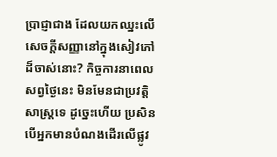ប្រាជ្ញាជាង ដែលយកឈ្នះលើសេចក្ដីសញ្ញានៅក្នុងសៀវភៅដ៏ចាស់នោះ? កិច្ចការនាពេលសព្វថ្ងៃនេះ មិនមែនជាប្រវត្តិសាស្ត្រទេ ដូច្នេះហើយ ប្រសិនបើអ្នកមានបំណងដើរលើផ្លូវ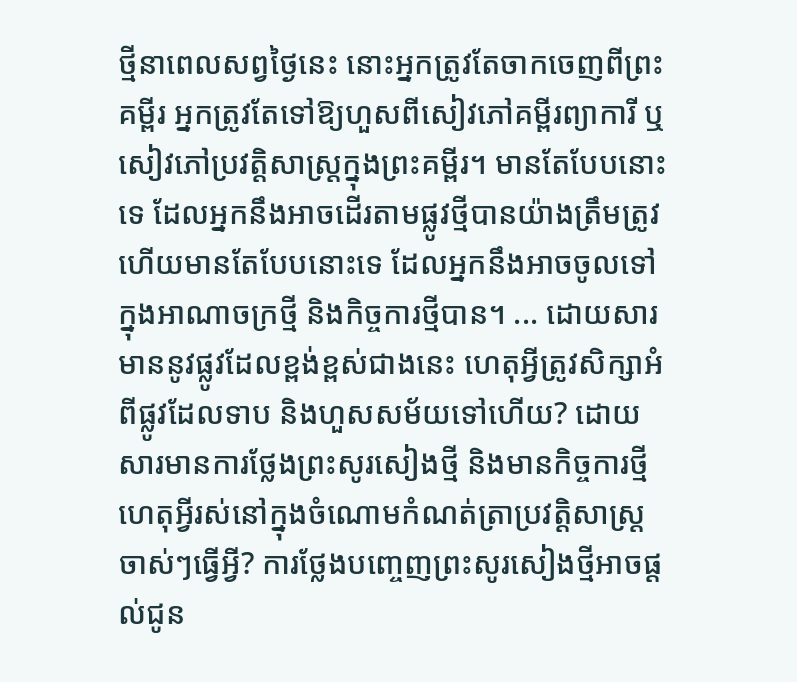ថ្មីនាពេលសព្វថ្ងៃនេះ នោះអ្នកត្រូវតែចាកចេញពីព្រះគម្ពីរ អ្នកត្រូវតែទៅឱ្យហួសពីសៀវភៅគម្ពីរព្យាការី ឬសៀវភៅប្រវត្តិសាស្ត្រក្នុងព្រះគម្ពីរ។ មានតែបែបនោះទេ ដែលអ្នកនឹងអាចដើរតាមផ្លូវថ្មីបានយ៉ាងត្រឹមត្រូវ ហើយមានតែបែបនោះទេ ដែលអ្នកនឹងអាចចូលទៅក្នុងអាណាចក្រថ្មី និងកិច្ចការថ្មីបាន។ ... ដោយសារមាននូវផ្លូវដែលខ្ពង់ខ្ពស់ជាងនេះ ហេតុអ្វីត្រូវសិក្សាអំពីផ្លូវដែលទាប និងហួសសម័យទៅហើយ? ដោយសារមានការថ្លែងព្រះសូរសៀងថ្មី និងមានកិច្ចការថ្មី ហេតុអ្វីរស់នៅក្នុងចំណោមកំណត់ត្រាប្រវត្តិសាស្រ្តចាស់ៗធ្វើអ្វី? ការថ្លែងបញ្ចេញព្រះសូរសៀងថ្មីអាចផ្តល់ជូន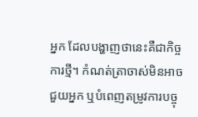អ្នក ដែលបង្ហាញថានេះគឺជាកិច្ចការថ្មី។ កំណត់ត្រាចាស់មិនអាចជួយអ្នក ឬបំពេញតម្រូវការបច្ចុ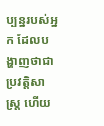ប្បន្នរបស់អ្នក ដែលបង្ហាញថាជាប្រវតិ្តសាស្រ្ត ហើយ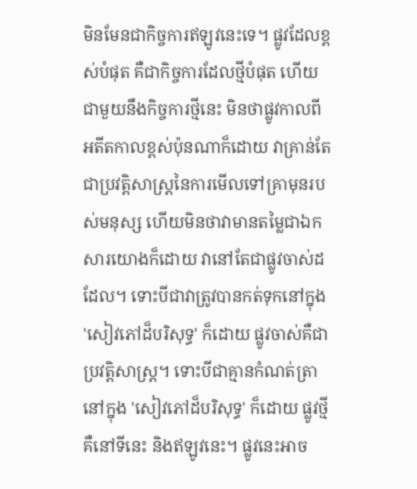មិនមែនជាកិច្ចការឥឡូវនេះទេ។ ផ្លូវដែលខ្ពស់បំផុត គឺជាកិច្ចការដែលថ្មីបំផុត ហើយជាមួយនឹងកិច្ចការថ្មីនេះ មិនថាផ្លូវកាលពីអតីតកាលខ្ពស់ប៉ុនណាក៏ដោយ វាគ្រាន់តែជាប្រវត្តិសាស្ត្រនៃការមើលទៅគ្រាមុនរបស់មនុស្ស ហើយមិនថាវាមានតម្លៃជាឯកសារយោងក៏ដោយ វានៅតែជាផ្លូវចាស់ដដែល។ ទោះបីជាវាត្រូវបានកត់ទុកនៅក្នុង 'សៀវភៅដ៏បរិសុទ្ធ' ក៏ដោយ ផ្លូវចាស់គឺជាប្រវត្តិសាស្រ្ត។ ទោះបីជាគ្មានកំណត់ត្រានៅក្នុង 'សៀវភៅដ៏បរិសុទ្ធ' ក៏ដោយ ផ្លូវថ្មីគឺនៅទីនេះ និងឥឡូវនេះ។ ផ្លូវនេះអាច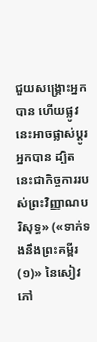ជួយសង្រ្គោះអ្នកបាន ហើយផ្លូវនេះអាចផ្លាស់ប្តូរអ្នកបាន ដ្បិតនេះជាកិច្ចការរបស់ព្រះវិញ្ញាណបរិសុទ្ធ» («ទាក់ទងនឹងព្រះគម្ពីរ (១)» នៃសៀវភៅ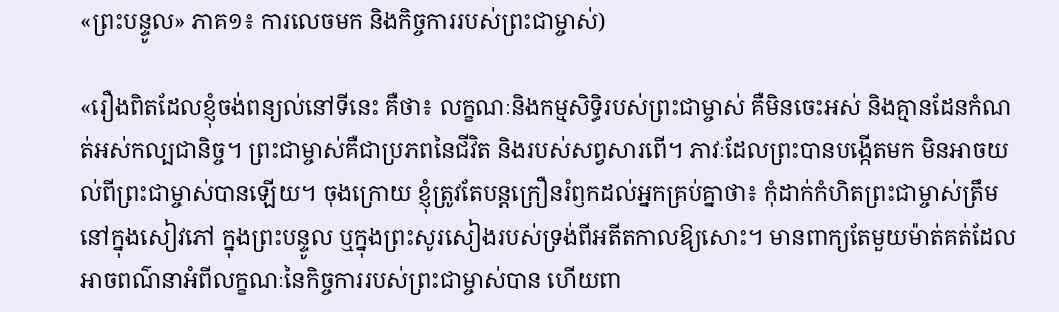«ព្រះបន្ទូល» ភាគ១៖ ការលេចមក និងកិច្ចការរបស់ព្រះជាម្ចាស់)

«រឿងពិតដែលខ្ញុំចង់ពន្យល់នៅទីនេះ គឺថា៖ លក្ខណៈនិងកម្មសិទ្ធិរបស់ព្រះជាម្ចាស់ គឺមិនចេះអស់ និងគ្មានដែនកំណត់អស់កល្បជានិច្ច។ ព្រះជាម្ចាស់គឺជាប្រភពនៃជីវិត និងរបស់សព្វសារពើ។ ភាវៈដែលព្រះបានបង្កើតមក មិនអាចយល់ពីព្រះជាម្ចាស់បានឡើយ។ ចុងក្រោយ ខ្ញុំត្រូវតែបន្តក្រឿនរំឭកដល់អ្នកគ្រប់គ្នាថា៖ កុំដាក់កំហិតព្រះជាម្ចាស់ត្រឹមនៅក្នុងសៀវភៅ ក្នុងព្រះបន្ទូល ឬក្នុងព្រះសូរសៀងរបស់ទ្រង់ពីអតីតកាលឱ្យសោះ។ មានពាក្យតែមួយម៉ាត់គត់ដែលអាចពណ៌នាអំពីលក្ខណៈនៃកិច្ចការរបស់ព្រះជាម្ចាស់បាន ហើយពា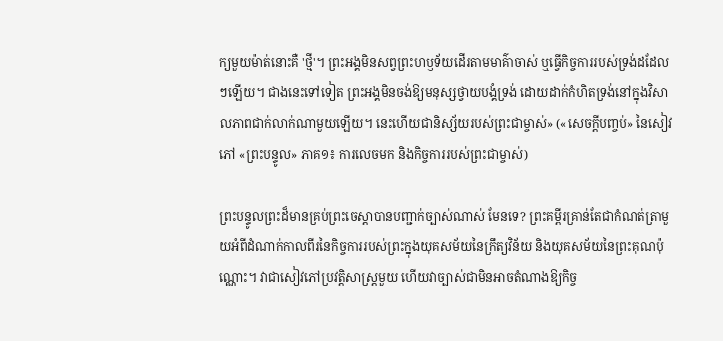ក្យមួយម៉ាត់នោះគឺ 'ថ្មី'។ ព្រះអង្គមិនសព្វព្រះហឫទ័យដើរតាមមាគ៌ាចាស់ ឬធ្វើកិច្ចការរបស់ទ្រង់ដដែលៗឡើយ។ ជាងនេះទៅទៀត ព្រះអង្គមិនចង់ឱ្យមនុស្សថ្វាយបង្គំទ្រង់ ដោយដាក់កំហិតទ្រង់នៅក្នុងវិសាលភាពជាក់លាក់ណាមួយឡើយ។ នេះហើយជានិស្ស័យរបស់ព្រះជាម្ចាស់» («សេចក្តីបញ្ចប់» នៃសៀវភៅ «ព្រះបន្ទូល» ភាគ១៖ ការលេចមក និងកិច្ចការរបស់ព្រះជាម្ចាស់)

ព្រះបន្ទូលព្រះដ៏មានគ្រប់ព្រះចេស្ដាបានបញ្ជាក់ច្បាស់ណាស់ មែនទេ? ព្រះគម្ពីរគ្រាន់តែជាកំណត់ត្រាមួយអំពីដំណាក់កាលពីរនៃកិច្ចការរបស់ព្រះក្នុងយុគសម័យនៃក្រឹត្យវិន័យ និងយុគសម័យនៃព្រះគុណប៉ុណ្ណោះ។ វាជាសៀវភៅប្រវត្តិសាស្ដ្រមួយ ហើយវាច្បាស់ជាមិនអាចតំណាងឱ្យកិច្ច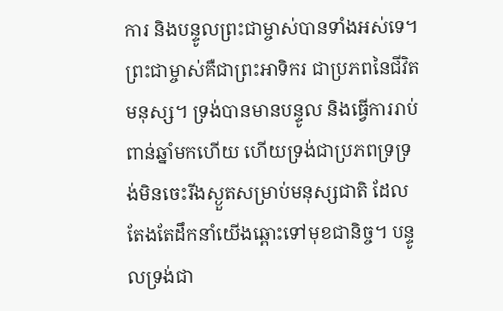ការ និងបន្ទូលព្រះជាម្ចាស់បានទាំងអស់ទេ។ ព្រះជាម្ចាស់គឺជាព្រះអាទិករ ជាប្រភពនៃជីវិតមនុស្ស។ ទ្រង់បានមានបន្ទូល និងធ្វើការរាប់ពាន់ឆ្នាំមកហើយ ហើយទ្រង់ជាប្រភពទ្រទ្រង់មិនចេះរីងស្ងួតសម្រាប់មនុស្សជាតិ ដែលតែងតែដឹកនាំយើងឆ្ពោះទៅមុខជានិច្ច។ បន្ទូលទ្រង់ជា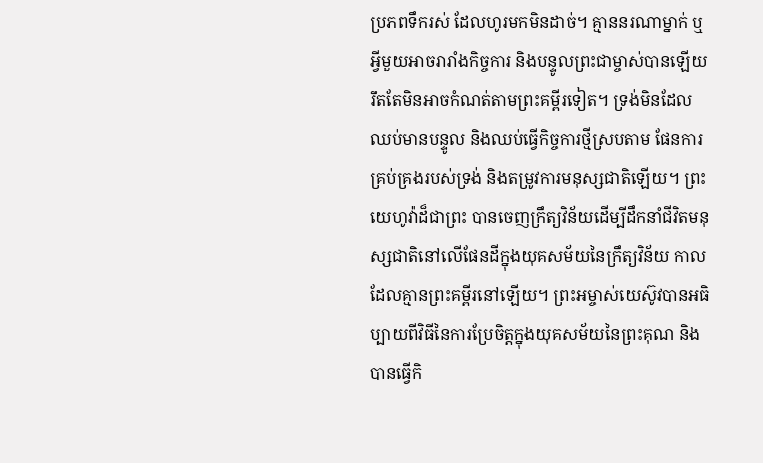ប្រភពទឹករស់ ដែលហូរមកមិនដាច់។ គ្មាននរណាម្នាក់ ឬអ្វីមួយអាចរារាំងកិច្ចការ និងបន្ទូលព្រះជាម្ចាស់បានឡើយ រឹតតែមិនអាចកំណត់តាមព្រះគម្ពីរទៀត។ ទ្រង់មិនដែលឈប់មានបន្ទូល និងឈប់ធ្វើកិច្ចការថ្មីស្របតាម ផែនការគ្រប់គ្រងរបស់ទ្រង់ និងតម្រូវការមនុស្សជាតិឡើយ។ ព្រះយេហូវ៉ាដ៏ជាព្រះ បានចេញក្រឹត្យវិន័យដើម្បីដឹកនាំជីវិតមនុស្សជាតិនៅលើផែនដីក្នុងយុគសម័យនៃក្រឹត្យវិន័យ កាលដែលគ្មានព្រះគម្ពីរនៅឡើយ។ ព្រះអម្ចាស់យេស៊ូវបានអធិប្បាយពីវិធីនៃការប្រែចិត្តក្នុងយុគសម័យនៃព្រះគុណ និងបានធ្វើកិ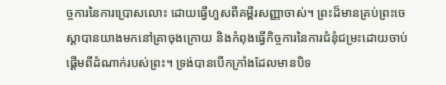ច្ចការនៃការប្រោសលោះ ដោយធ្វើហួសពីគម្ពីរសញ្ញាចាស់។ ព្រះដ៏មានគ្រប់ព្រះចេស្ដាបានយាងមកនៅគ្រាចុងក្រោយ និងកំពុងធ្វើកិច្ចការនៃការជំនុំជម្រះដោយចាប់ផ្ដើមពីដំណាក់របស់ព្រះ។ ទ្រង់បានបើកក្រាំងដែលមានបិទ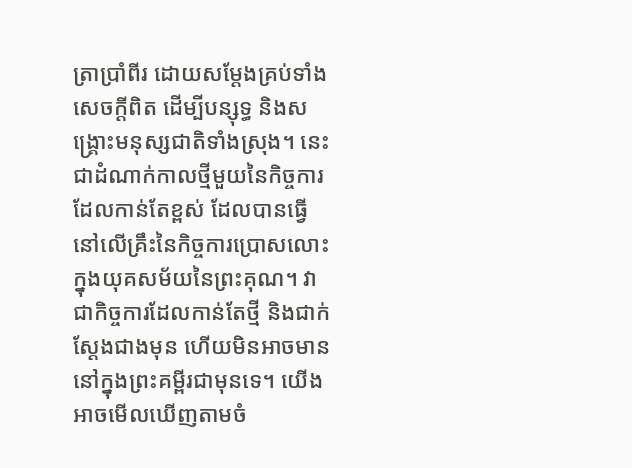ត្រាប្រាំពីរ ដោយសម្ដែងគ្រប់ទាំងសេចក្ដីពិត ដើម្បីបន្សុទ្ធ និងសង្គ្រោះមនុស្សជាតិទាំងស្រុង។ នេះជាដំណាក់កាលថ្មីមួយនៃកិច្ចការដែលកាន់តែខ្ពស់ ដែលបានធ្វើនៅលើគ្រឹះនៃកិច្ចការប្រោសលោះក្នុងយុគសម័យនៃព្រះគុណ។ វាជាកិច្ចការដែលកាន់តែថ្មី និងជាក់ស្ដែងជាងមុន ហើយមិនអាចមាននៅក្នុងព្រះគម្ពីរជាមុនទេ។ យើងអាចមើលឃើញតាមចំ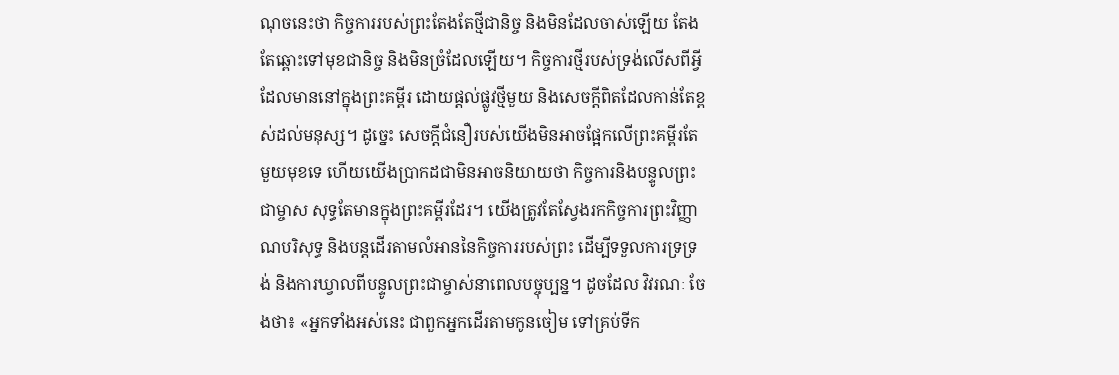ណុចនេះថា កិច្ចការរបស់ព្រះតែងតែថ្មីជានិច្ច និងមិនដែលចាស់ឡើយ តែងតែឆ្ពោះទៅមុខជានិច្ច និងមិនច្រំដែលឡើយ។ កិច្ចការថ្មីរបស់ទ្រង់លើសពីអ្វីដែលមាននៅក្នុងព្រះគម្ពីរ ដោយផ្ដល់ផ្លូវថ្មីមួយ និងសេចក្ដីពិតដែលកាន់តែខ្ពស់ដល់មនុស្ស។ ដូច្នេះ សេចក្ដីជំនឿរបស់យើងមិនអាចផ្អែកលើព្រះគម្ពីរតែមួយមុខទេ ហើយយើងប្រាកដជាមិនអាចនិយាយថា កិច្ចការនិងបន្ទូលព្រះជាម្ចាស សុទ្ធតែមានក្នុងព្រះគម្ពីរដែរ។ យើងត្រូវតែស្វែងរកកិច្ចការព្រះវិញ្ញាណបរិសុទ្ធ និងបន្ដដើរតាមលំអាននៃកិច្ចការរបស់ព្រះ ដើម្បីទទួលការទ្រទ្រង់ និងការឃ្វាលពីបន្ទូលព្រះជាម្ចាស់នាពេលបច្ចុប្បន្ន។ ដូចដែល វិវរណៈ ចែងថា៖ «អ្នកទាំងអស់នេះ ជាពួកអ្នកដើរតាមកូនចៀម ទៅគ្រប់ទីក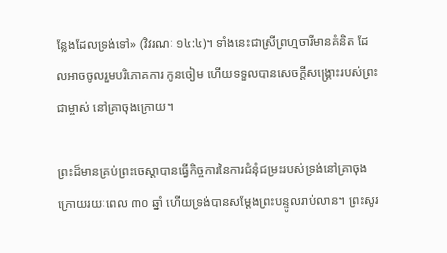ន្លែងដែលទ្រង់ទៅ» (វិវរណៈ ១៤:៤)។ ទាំងនេះជាស្រីព្រហ្មចារីមានគំនិត ដែលអាចចូលរួមបរិភោគការ កូនចៀម ហើយទទួលបានសេចក្ដីសង្គ្រោះរបស់ព្រះជាម្ចាស់ នៅគ្រាចុងក្រោយ។

ព្រះដ៏មានគ្រប់ព្រះចេស្ដាបានធ្វើកិច្ចការនៃការជំនុំជម្រះរបស់ទ្រង់នៅគ្រាចុងក្រោយរយៈពេល ៣០ ឆ្នាំ ហើយទ្រង់បានសម្ដែងព្រះបន្ទូលរាប់លាន។ ព្រះសូរ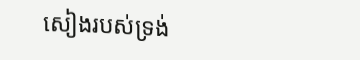សៀងរបស់ទ្រង់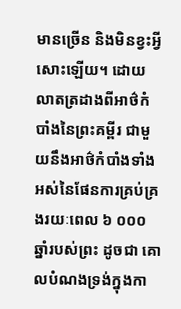មានច្រើន និងមិនខ្វះអ្វីសោះឡើយ។ ដោយលាតត្រដាងពីអាថ៌កំបាំងនៃព្រះគម្ពីរ ជាមួយនឹងអាថ៌កំបាំងទាំងអស់នៃផែនការគ្រប់គ្រងរយៈពេល ៦ ០០០ ឆ្នាំរបស់ព្រះ ដូចជា គោលបំណងទ្រង់ក្នុងកា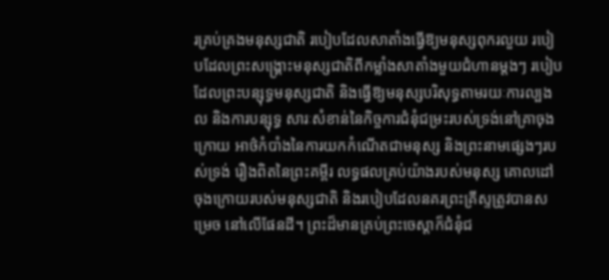រគ្រប់គ្រងមនុស្សជាតិ របៀបដែលសាតាំងធ្វើឱ្យមនុស្សពុករលួយ របៀបដែលព្រះសង្គ្រោះមនុស្សជាតិពីកម្លាំងសាតាំងមួយជំហានម្ដងៗ របៀបដែលព្រះបន្សុទ្ធមនុស្សជាតិ និងធ្វើឱ្យមនុស្សបរិសុទ្ធតាមរយៈការល្បងល និងការបន្សុទ្ធ សារៈសំខាន់នៃកិច្ចការជំនុំជម្រះរបស់ទ្រង់នៅគ្រាចុងក្រោយ អាថ៌កំបាំងនៃការយកកំណើតជាមនុស្ស និងព្រះនាមផ្សេងៗរបស់ទ្រង់ រឿងពិតនៃព្រះគម្ពីរ លទ្ធផលគ្រប់យ៉ាងរបស់មនុស្ស គោលដៅចុងក្រោយរបស់មនុស្សជាតិ និងរបៀបដែលនគរព្រះគ្រីស្ទត្រូវបានសម្រេច នៅលើផែនដី។ ព្រះដ៏មានគ្រប់ព្រះចេស្ដាក៏ជំនុំជ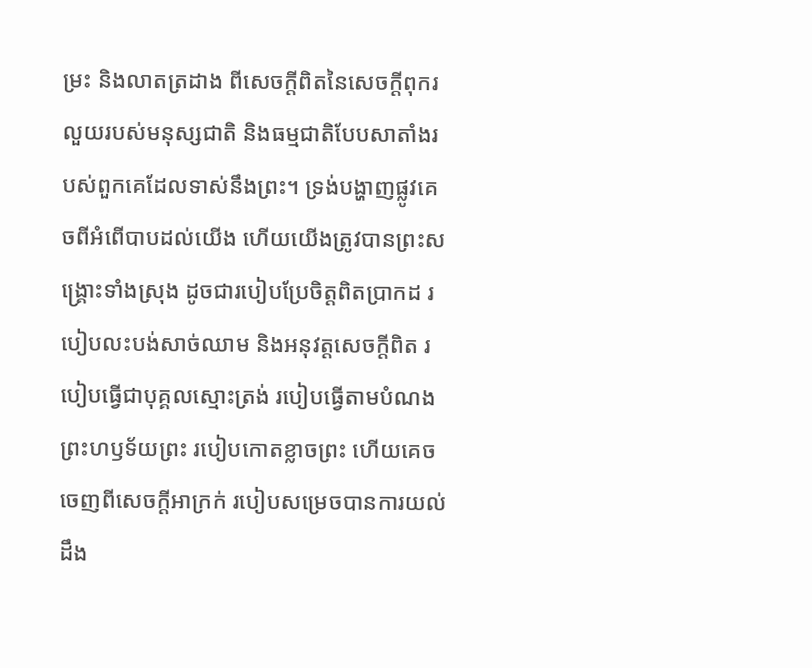ម្រះ និងលាតត្រដាង ពីសេចក្ដីពិតនៃសេចក្ដីពុករលួយរបស់មនុស្សជាតិ និងធម្មជាតិបែបសាតាំងរបស់ពួកគេដែលទាស់នឹងព្រះ។ ទ្រង់បង្ហាញផ្លូវគេចពីអំពើបាបដល់យើង ហើយយើងត្រូវបានព្រះសង្គ្រោះទាំងស្រុង ដូចជារបៀបប្រែចិត្តពិតប្រាកដ របៀបលះបង់សាច់ឈាម និងអនុវត្តសេចក្ដីពិត របៀបធ្វើជាបុគ្គលស្មោះត្រង់ របៀបធ្វើតាមបំណងព្រះហឫទ័យព្រះ របៀបកោតខ្លាចព្រះ ហើយគេចចេញពីសេចក្ដីអាក្រក់ របៀបសម្រេចបានការយល់ដឹង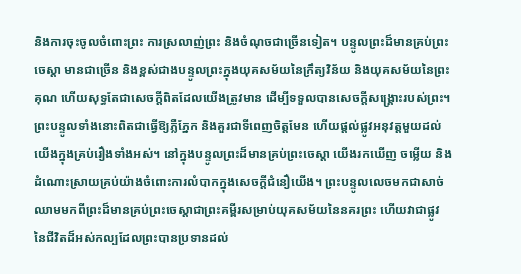និងការចុះចូលចំពោះព្រះ ការស្រលាញ់ព្រះ និងចំណុចជាច្រើនទៀត។ បន្ទូលព្រះដ៏មានគ្រប់ព្រះចេស្ដា មានជាច្រើន និងខ្ពស់ជាងបន្ទូលព្រះក្នុងយុគសម័យនៃក្រឹត្យវិន័យ និងយុគសម័យនៃព្រះគុណ ហើយសុទ្ធតែជាសេចក្ដីពិតដែលយើងត្រូវមាន ដើម្បីទទួលបានសេចក្ដីសង្គ្រោះរបស់ព្រះ។ ព្រះបន្ទូលទាំងនោះពិតជាធ្វើឱ្យភ្លឺភ្នែក និងគួរជាទីពេញចិត្តមែន ហើយផ្ដល់ផ្លូវអនុវត្តមួយដល់យើងក្នុងគ្រប់រឿងទាំងអស់។ នៅក្នុងបន្ទូលព្រះដ៏មានគ្រប់ព្រះចេស្ដា យើងរកឃើញ ចម្លើយ និងដំណោះស្រាយគ្រប់យ៉ាងចំពោះការលំបាកក្នុងសេចក្ដីជំនឿយើង។ ព្រះបន្ទូលលេចមកជាសាច់ឈាមមកពីព្រះដ៏មានគ្រប់ព្រះចេស្ដាជាព្រះគម្ពីរសម្រាប់យុគសម័យនៃនគរព្រះ ហើយវាជាផ្លូវនៃជីវិតដ៏អស់កល្បដែលព្រះបានប្រទានដល់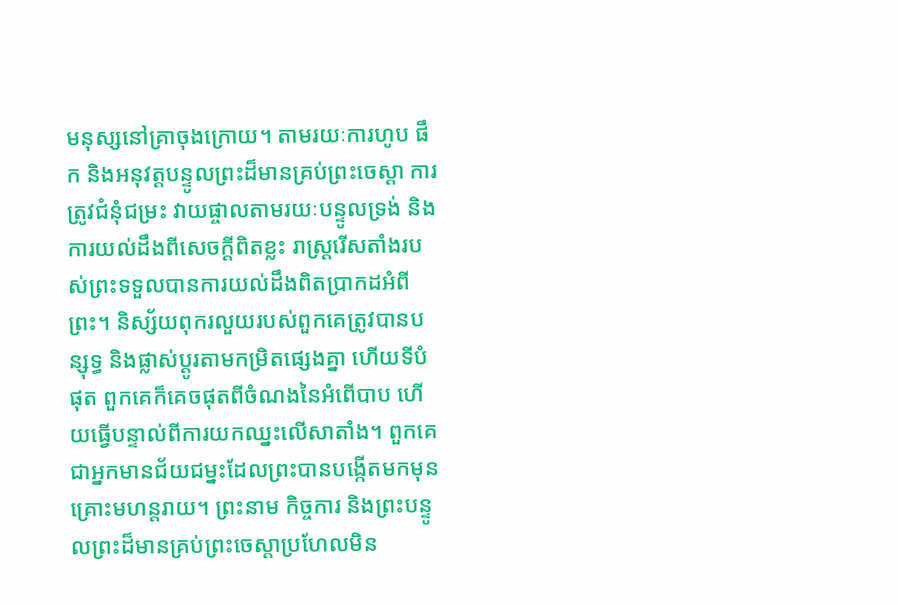មនុស្សនៅគ្រាចុងក្រោយ។ តាមរយៈការហូប ផឹក និងអនុវត្តបន្ទូលព្រះដ៏មានគ្រប់ព្រះចេស្ដា ការត្រូវជំនុំជម្រះ វាយផ្ចាលតាមរយៈបន្ទូលទ្រង់ និងការយល់ដឹងពីសេចក្ដីពិតខ្លះ រាស្ដ្ររើសតាំងរបស់ព្រះទទួលបានការយល់ដឹងពិតប្រាកដអំពីព្រះ។ និស្ស័យពុករលួយរបស់ពួកគេត្រូវបានបន្សុទ្ធ និងផ្លាស់ប្ដូរតាមកម្រិតផ្សេងគ្នា ហើយទីបំផុត ពួកគេក៏គេចផុតពីចំណងនៃអំពើបាប ហើយធ្វើបន្ទាល់ពីការយកឈ្នះលើសាតាំង។ ពួកគេជាអ្នកមានជ័យជម្នះដែលព្រះបានបង្កើតមកមុនគ្រោះមហន្ដរាយ។ ព្រះនាម កិច្ចការ និងព្រះបន្ទូលព្រះដ៏មានគ្រប់ព្រះចេស្ដាប្រហែលមិន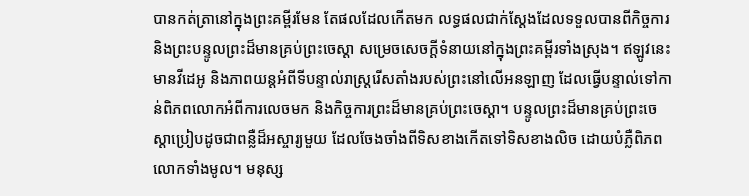បានកត់ត្រានៅក្នុងព្រះគម្ពីរមែន តែផលដែលកើតមក លទ្ធផលជាក់ស្ដែងដែលទទួលបានពីកិច្ចការ និងព្រះបន្ទូលព្រះដ៏មានគ្រប់ព្រះចេស្ដា សម្រេចសេចក្ដីទំនាយនៅក្នុងព្រះគម្ពីរទាំងស្រុង។ ឥឡូវនេះ មានវីដេអូ និងភាពយន្ដអំពីទីបន្ទាល់រាស្ដ្ររើសតាំងរបស់ព្រះនៅលើអនឡាញ ដែលធ្វើបន្ទាល់ទៅកាន់ពិភពលោកអំពីការលេចមក និងកិច្ចការព្រះដ៏មានគ្រប់ព្រះចេស្ដា។ បន្ទូលព្រះដ៏មានគ្រប់ព្រះចេស្ដាប្រៀបដូចជាពន្លឺដ៏អស្ចារ្យមួយ ដែលចែងចាំងពីទិសខាងកើតទៅទិសខាងលិច ដោយបំភ្លឺពិភពលោកទាំងមូល។ មនុស្ស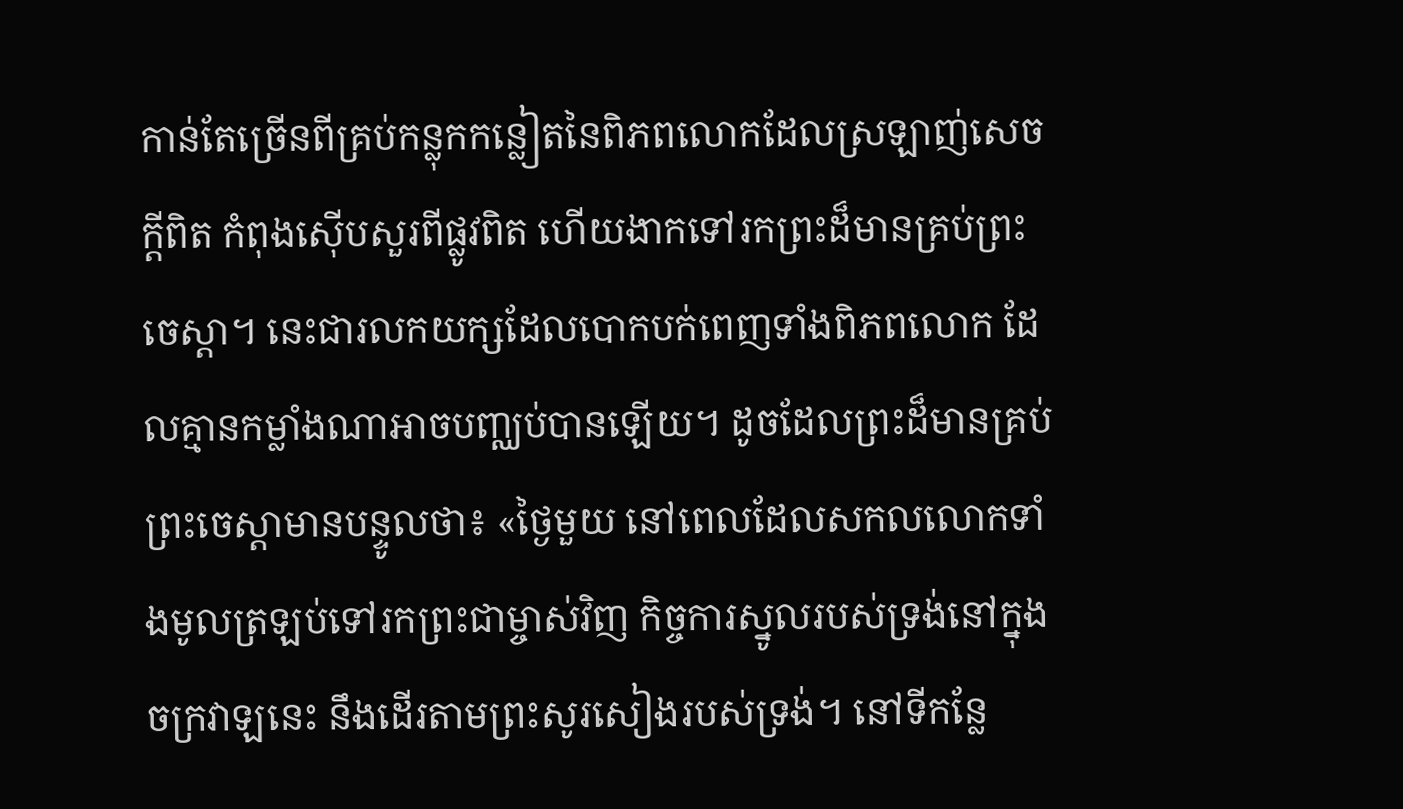កាន់តែច្រើនពីគ្រប់កន្លុកកន្លៀតនៃពិភពលោកដែលស្រឡាញ់សេចក្ដីពិត កំពុងស៊ើបសួរពីផ្លូវពិត ហើយងាកទៅរកព្រះដ៏មានគ្រប់ព្រះចេស្ដា។ នេះជារលកយក្សដែលបោកបក់ពេញទាំងពិភពលោក ដែលគ្មានកម្លាំងណាអាចបញ្ឈប់បានឡើយ។ ដូចដែលព្រះដ៏មានគ្រប់ព្រះចេស្ដាមានបន្ទូលថា៖ «ថ្ងៃមួយ នៅពេលដែលសកលលោកទាំងមូលត្រឡប់ទៅរកព្រះជាម្ចាស់វិញ កិច្ចការស្នូលរបស់ទ្រង់នៅក្នុងចក្រវាឡនេះ នឹងដើរតាមព្រះសូរសៀងរបស់ទ្រង់។ នៅទីកន្លែ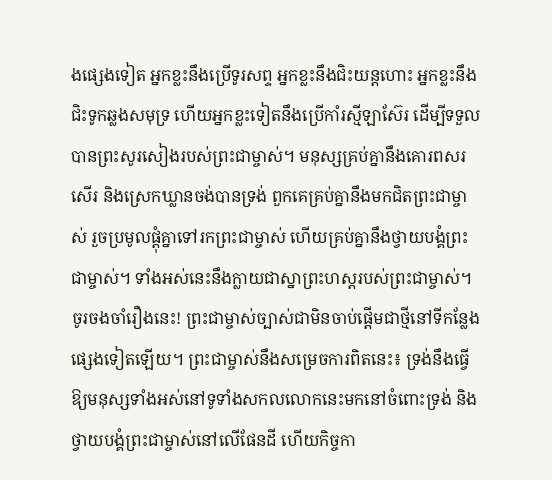ងផ្សេងទៀត អ្នកខ្លះនឹងប្រើទូរសព្ទ អ្នកខ្លះនឹងជិះយន្តហោះ អ្នកខ្លះនឹងជិះទូកឆ្លងសមុទ្រ ហើយអ្នកខ្លះទៀតនឹងប្រើកាំរស្មីឡាស៊ែរ ដើម្បីទទួលបានព្រះសូរសៀងរបស់ព្រះជាម្ចាស់។ មនុស្សគ្រប់គ្នានឹងគោរពសរសើរ និងស្រេកឃ្លានចង់បានទ្រង់ ពួកគេគ្រប់គ្នានឹងមកជិតព្រះជាម្ចាស់ រួចប្រមូលផ្ដុំគ្នាទៅរកព្រះជាម្ចាស់ ហើយគ្រប់គ្នានឹងថ្វាយបង្គំព្រះជាម្ចាស់។ ទាំងអស់នេះនឹងក្លាយជាស្នាព្រះហស្ដរបស់ព្រះជាម្ចាស់។ ចូរចងចាំរឿងនេះ! ព្រះជាម្ចាស់ច្បាស់ជាមិនចាប់ផ្ដើមជាថ្មីនៅទីកន្លែងផ្សេងទៀតឡើយ។ ព្រះជាម្ចាស់នឹងសម្រេចការពិតនេះ៖ ទ្រង់នឹងធ្វើឱ្យមនុស្សទាំងអស់នៅទូទាំងសកលលោកនេះមកនៅចំពោះទ្រង់ និងថ្វាយបង្គំព្រះជាម្ចាស់នៅលើផែនដី ហើយកិច្ចកា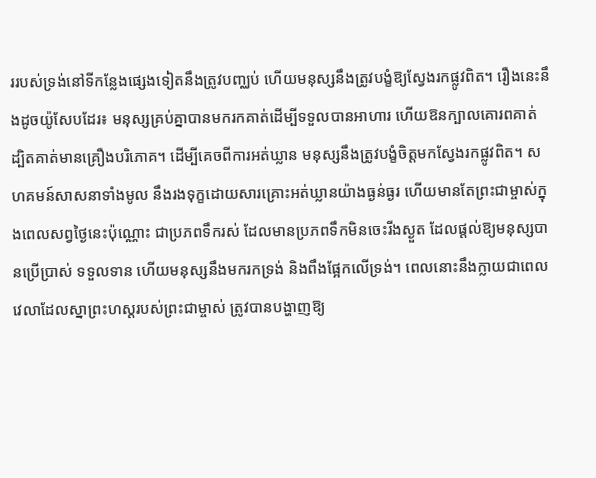ររបស់ទ្រង់នៅទីកន្លែងផ្សេងទៀតនឹងត្រូវបញ្ឈប់ ហើយមនុស្សនឹងត្រូវបង្ខំឱ្យស្វែងរកផ្លូវពិត។ រឿងនេះនឹងដូចយ៉ូសែបដែរ៖ មនុស្សគ្រប់គ្នាបានមករកគាត់ដើម្បីទទួលបានអាហារ ហើយឱនក្បាលគោរពគាត់ ដ្បិតគាត់មានគ្រឿងបរិភោគ។ ដើម្បីគេចពីការអត់ឃ្លាន មនុស្សនឹងត្រូវបង្ខំចិត្តមកស្វែងរកផ្លូវពិត។ សហគមន៍សាសនាទាំងមូល នឹងរងទុក្ខដោយសារគ្រោះអត់ឃ្លានយ៉ាងធ្ងន់ធ្ងរ ហើយមានតែព្រះជាម្ចាស់ក្នុងពេលសព្វថ្ងៃនេះប៉ុណ្ណោះ ជាប្រភពទឹករស់ ដែលមានប្រភពទឹកមិនចេះរីងស្ងួត ដែលផ្តល់ឱ្យមនុស្សបានប្រើប្រាស់ ទទួលទាន ហើយមនុស្សនឹងមករកទ្រង់ និងពឹងផ្អែកលើទ្រង់។ ពេលនោះនឹងក្លាយជាពេលវេលាដែលស្នាព្រះហស្ដរបស់ព្រះជាម្ចាស់ ត្រូវបានបង្ហាញឱ្យ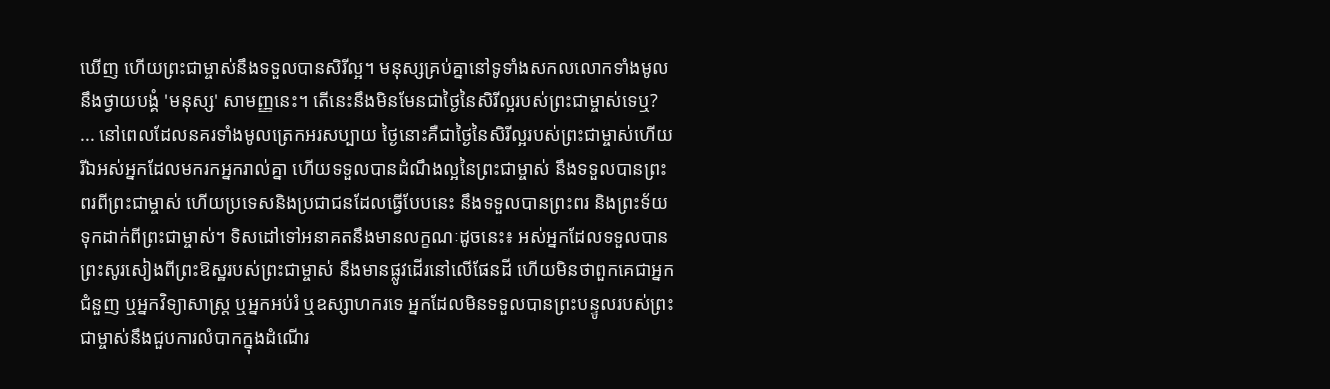ឃើញ ហើយព្រះជាម្ចាស់នឹងទទួលបានសិរីល្អ។ មនុស្សគ្រប់គ្នានៅទូទាំងសកលលោកទាំងមូល នឹងថ្វាយបង្គំ 'មនុស្ស' សាមញ្ញនេះ។ តើនេះនឹងមិនមែនជាថ្ងៃនៃសិរីល្អរបស់ព្រះជាម្ចាស់ទេឬ? ... នៅពេលដែលនគរទាំងមូលត្រេកអរសប្បាយ ថ្ងៃនោះគឺជាថ្ងៃនៃសិរីល្អរបស់ព្រះជាម្ចាស់ហើយ រីឯអស់អ្នកដែលមករកអ្នករាល់គ្នា ហើយទទួលបានដំណឹងល្អនៃព្រះជាម្ចាស់ នឹងទទួលបានព្រះពរពីព្រះជាម្ចាស់ ហើយប្រទេសនិងប្រជាជនដែលធ្វើបែបនេះ នឹងទទួលបានព្រះពរ និងព្រះទ័យទុកដាក់ពីព្រះជាម្ចាស់។ ទិសដៅទៅអនាគតនឹងមានលក្ខណៈដូចនេះ៖ អស់អ្នកដែលទទួលបានព្រះសូរសៀងពីព្រះឱស្ឋរបស់ព្រះជាម្ចាស់ នឹងមានផ្លូវដើរនៅលើផែនដី ហើយមិនថាពួកគេជាអ្នកជំនួញ ឬអ្នកវិទ្យាសាស្រ្ត ឬអ្នកអប់រំ ឬឧស្សាហករទេ អ្នកដែលមិនទទួលបានព្រះបន្ទូលរបស់ព្រះជាម្ចាស់នឹងជួបការលំបាកក្នុងដំណើរ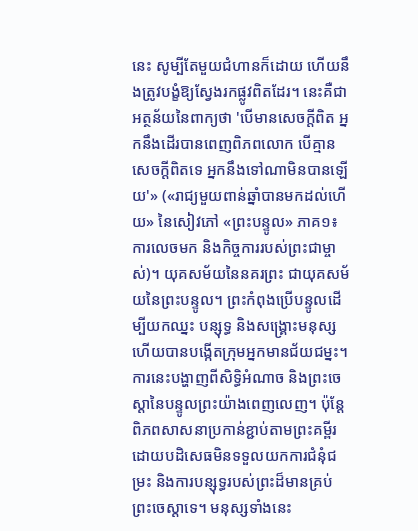នេះ សូម្បីតែមួយជំហានក៏ដោយ ហើយនឹងត្រូវបង្ខំឱ្យស្វែងរកផ្លូវពិតដែរ។ នេះគឺជាអត្ថន័យនៃពាក្យថា 'បើមានសេចក្ដីពិត អ្នកនឹងដើរបានពេញពិភពលោក បើគ្មានសេចក្ដីពិតទេ អ្នកនឹងទៅណាមិនបានឡើយ'» («រាជ្យមួយពាន់ឆ្នាំបានមកដល់ហើយ» នៃសៀវភៅ «ព្រះបន្ទូល» ភាគ១៖ ការលេចមក និងកិច្ចការរបស់ព្រះជាម្ចាស់)។ យុគសម័យនៃនគរព្រះ ជាយុគសម័យនៃព្រះបន្ទូល។ ព្រះកំពុងប្រើបន្ទូលដើម្បីយកឈ្នះ បន្សុទ្ធ និងសង្គ្រោះមនុស្ស ហើយបានបង្កើតក្រុមអ្នកមានជ័យជម្នះ។ ការនេះបង្ហាញពីសិទ្ធិអំណាច និងព្រះចេស្ដានៃបន្ទូលព្រះយ៉ាងពេញលេញ។ ប៉ុន្ដែពិភពសាសនាប្រកាន់ខ្ជាប់តាមព្រះគម្ពីរ ដោយបដិសេធមិនទទួលយកការជំនុំជម្រះ និងការបន្សុទ្ធរបស់ព្រះដ៏មានគ្រប់ព្រះចេស្ដាទេ។ មនុស្សទាំងនេះ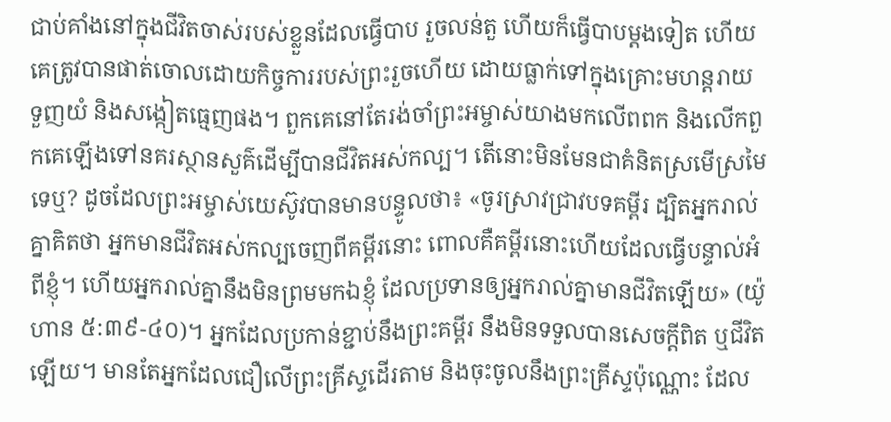ជាប់គាំងនៅក្នុងជីវិតចាស់របស់ខ្លួនដែលធ្វើបាប រួចលន់តួ ហើយក៏ធ្វើបាបម្ដងទៀត ហើយគេត្រូវបានផាត់ចោលដោយកិច្ចការរបស់ព្រះរួចហើយ ដោយធ្លាក់ទៅក្នុងគ្រោះមហន្ដរាយ ទួញយំ និងសង្កៀតធ្មេញផង។ ពួកគេនៅតែរង់ចាំព្រះអម្ចាស់យាងមកលើពពក និងលើកពួកគេឡើងទៅនគរស្ថានសួគ៌ដើម្បីបានជីវិតអស់កល្ប។ តើនោះមិនមែនជាគំនិតស្រមើស្រមៃទេឬ? ដូចដែលព្រះអម្ចាស់យេស៊ូវបានមានបន្ទូលថា៖ «ចូរស្រាវជ្រាវបទគម្ពីរ ដ្បិតអ្នករាល់គ្នាគិតថា អ្នកមានជីវិតអស់កល្បចេញពីគម្ពីរនោះ ពោលគឺគម្ពីរនោះហើយដែលធ្វើបន្ទាល់អំពីខ្ញុំ។ ហើយអ្នករាល់គ្នានឹងមិនព្រមមកឯខ្ញុំ ដែលប្រទានឲ្យអ្នករាល់គ្នាមានជីវិតឡើយ» (យ៉ូហាន ៥:៣៩-៤០)។ អ្នកដែលប្រកាន់ខ្ជាប់នឹងព្រះគម្ពីរ នឹងមិនទទួលបានសេចក្ដីពិត ឬជីវិតឡើយ។ មានតែអ្នកដែលជឿលើព្រះគ្រីស្ទដើរតាម និងចុះចូលនឹងព្រះគ្រីស្ទប៉ុណ្ណោះ ដែល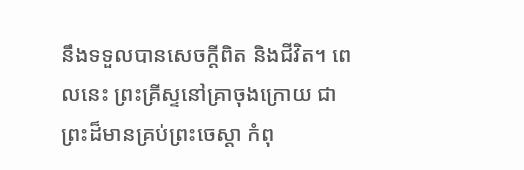នឹងទទួលបានសេចក្ដីពិត និងជីវិត។ ពេលនេះ ព្រះគ្រីស្ទនៅគ្រាចុងក្រោយ ជាព្រះដ៏មានគ្រប់ព្រះចេស្ដា កំពុ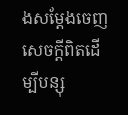ងសម្ដែងចេញសេចក្ដីពិតដើម្បីបន្សុ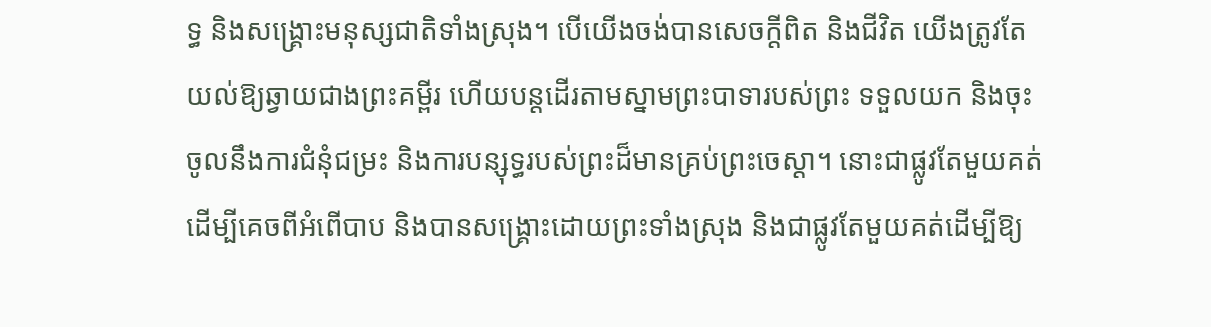ទ្ធ និងសង្គ្រោះមនុស្សជាតិទាំងស្រុង។ បើយើងចង់បានសេចក្ដីពិត និងជីវិត យើងត្រូវតែយល់ឱ្យឆ្វាយជាងព្រះគម្ពីរ ហើយបន្ដដើរតាមស្នាមព្រះបាទារបស់ព្រះ ទទួលយក និងចុះចូលនឹងការជំនុំជម្រះ និងការបន្សុទ្ធរបស់ព្រះដ៏មានគ្រប់ព្រះចេស្ដា។ នោះជាផ្លូវតែមួយគត់ដើម្បីគេចពីអំពើបាប និងបានសង្គ្រោះដោយព្រះទាំងស្រុង និងជាផ្លូវតែមួយគត់ដើម្បីឱ្យ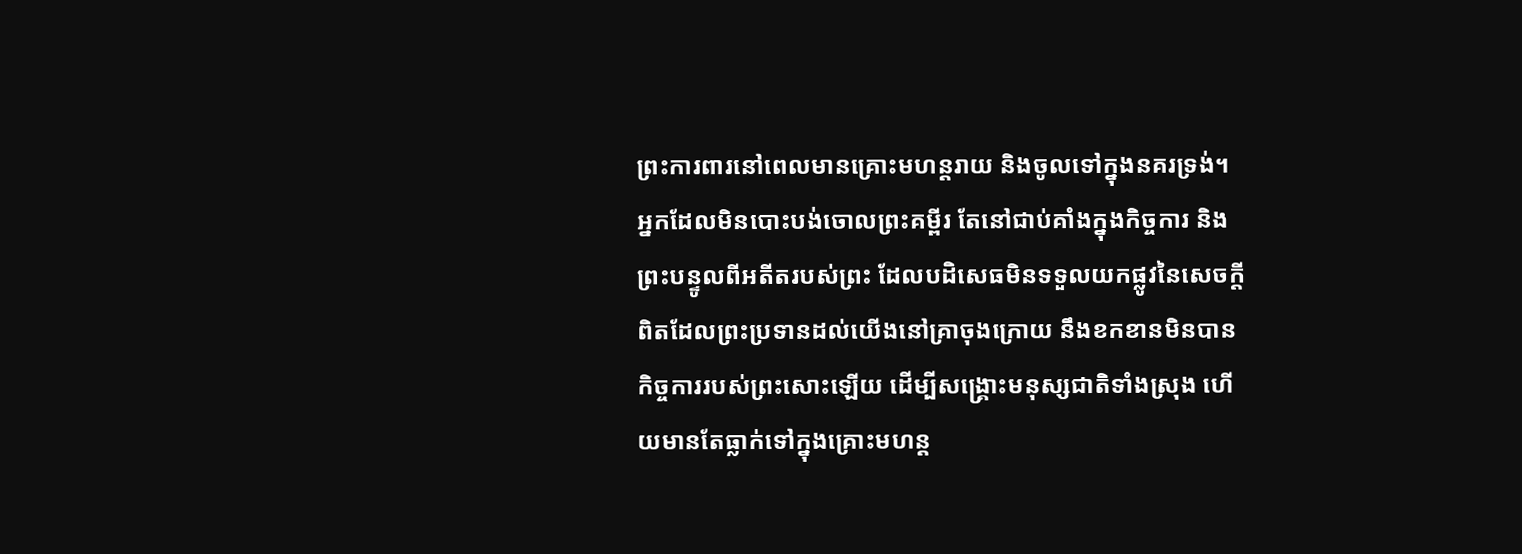ព្រះការពារនៅពេលមានគ្រោះមហន្ដរាយ និងចូលទៅក្នុងនគរទ្រង់។ អ្នកដែលមិនបោះបង់ចោលព្រះគម្ពីរ តែនៅជាប់គាំងក្នុងកិច្ចការ និងព្រះបន្ទូលពីអតីតរបស់ព្រះ ដែលបដិសេធមិនទទួលយកផ្លូវនៃសេចក្ដីពិតដែលព្រះប្រទានដល់យើងនៅគ្រាចុងក្រោយ នឹងខកខានមិនបានកិច្ចការរបស់ព្រះសោះឡើយ ដើម្បីសង្គ្រោះមនុស្សជាតិទាំងស្រុង ហើយមានតែធ្លាក់ទៅក្នុងគ្រោះមហន្ដ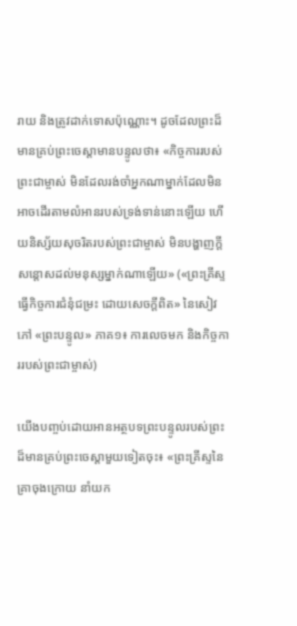រាយ និងត្រូវដាក់ទោសប៉ុណ្ណោះ។ ដូចដែលព្រះដ៏មានគ្រប់ព្រះចេស្ដាមានបន្ទូលថា៖ «កិច្ចការរបស់ព្រះជាម្ចាស់ មិនដែលរង់ចាំអ្នកណាម្នាក់ដែលមិនអាចដើរតាមលំអានរបស់ទ្រង់ទាន់នោះឡើយ ហើយនិស្ស័យសុចរិតរបស់ព្រះជាម្ចាស់ មិនបង្ហាញក្ដីសន្ដោសដល់មនុស្សម្នាក់ណាឡើយ» («ព្រះគ្រីស្ទធ្វើកិច្ចការជំនុំជម្រះ ដោយសេចក្ដីពិត» នៃសៀវភៅ «ព្រះបន្ទូល» ភាគ១៖ ការលេចមក និងកិច្ចការរបស់ព្រះជាម្ចាស់)

យើងបញ្ចប់ដោយអានអត្ថបទព្រះបន្ទូលរបស់ព្រះដ៏មានគ្រប់ព្រះចេស្ដាមួយទៀតចុះ៖ «ព្រះគ្រីស្ទនៃគ្រាចុងក្រោយ នាំយក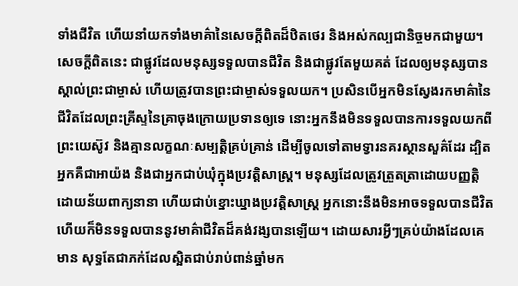ទាំងជីវិត ហើយនាំយកទាំងមាគ៌ានៃសេចក្ដីពិតដ៏ឋិតថេរ និងអស់កល្បជានិច្ចមកជាមួយ។ សេចក្ដីពិតនេះ ជាផ្លូវដែលមនុស្សទទួលបានជីវិត និងជាផ្លូវតែមួយគត់ ដែលឲ្យមនុស្សបានស្គាល់ព្រះជាម្ចាស់ ហើយត្រូវបានព្រះជាម្ចាស់ទទួលយក។ ប្រសិនបើអ្នកមិនស្វែងរកមាគ៌ានៃជីវិតដែលព្រះគ្រីស្ទនៃគ្រាចុងក្រោយប្រទានឲ្យទេ នោះអ្នកនឹងមិនទទួលបានការទទួលយកពីព្រះយេស៊ូវ និងគ្មានលក្ខណៈសម្បត្តិគ្រប់គ្រាន់ ដើម្បីចូលទៅតាមទ្វារនគរស្ថានសួគ៌ដែរ ដ្បិតអ្នកគឺជាអាយ៉ង និងជាអ្នកជាប់ឃុំក្នុងប្រវត្តិសាស្ត្រ។ មនុស្សដែលត្រូវត្រួតត្រាដោយបញ្ញត្តិដោយន័យពាក្យនានា ហើយជាប់ខ្នោះឃ្នាងប្រវត្តិសាស្ត្រ អ្នកនោះនឹងមិនអាចទទួលបានជីវិត ហើយក៏មិនទទួលបាននូវមាគ៌ាជីវិតដ៏គង់វង្សបានឡើយ។ ដោយសារអ្វីៗគ្រប់យ៉ាងដែលគេមាន សុទ្ធតែជាភក់ដែលស្អិតជាប់រាប់ពាន់ឆ្នាំមក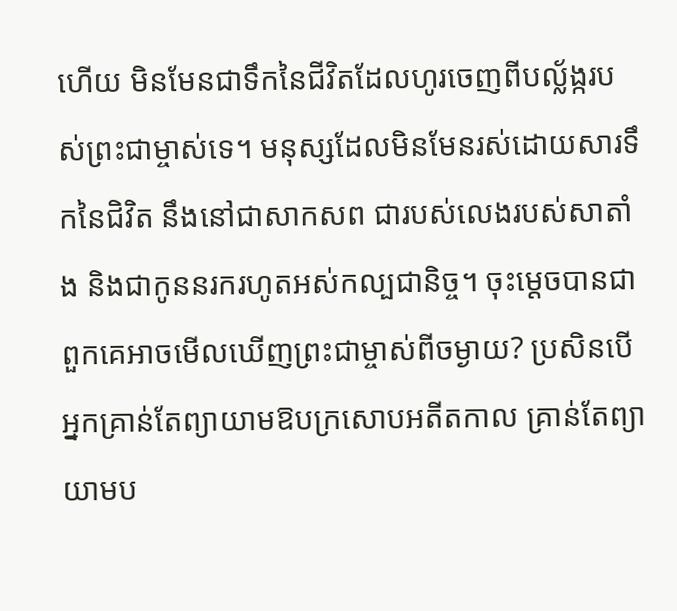ហើយ មិនមែនជាទឹកនៃជីវិតដែលហូរចេញពីបល្ល័ង្ករបស់ព្រះជាម្ចាស់ទេ។ មនុស្សដែលមិនមែនរស់ដោយសារទឹកនៃជិវិត នឹងនៅជាសាកសព ជារបស់លេងរបស់សាតាំង និងជាកូននរករហូតអស់កល្បជានិច្ច។ ចុះម្ដេចបានជាពួកគេអាចមើលឃើញព្រះជាម្ចាស់ពីចម្ងាយ? ប្រសិនបើអ្នកគ្រាន់តែព្យាយាមឱបក្រសោបអតីតកាល គ្រាន់តែព្យាយាមប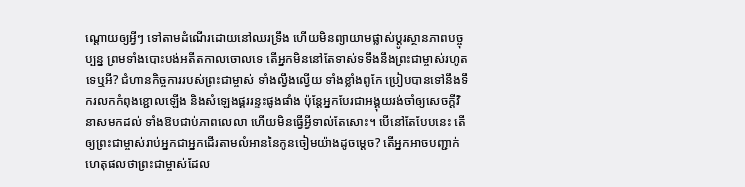ណ្ដោយឲ្យអ្វីៗ ទៅតាមដំណើរដោយនៅឈរទ្រឹង ហើយមិនព្យាយាមផ្លាស់ប្ដូរស្ថានភាពបច្ចុប្បន្ន ព្រមទាំងបោះបង់អតីតកាលចោលទេ តើអ្នកមិននៅតែទាស់ទទឹងនឹងព្រះជាម្ចាស់រហូតទេឬអី? ជំហានកិច្ចការរបស់ព្រះជាម្ចាស់ ទាំងល្វឹងល្វើយ ទាំងខ្លាំងពូកែ ប្រៀបបានទៅនឹងទឹករលកកំពុងខ្ជោលឡើង និងសំឡេងផ្គររន្ទះផូងផាំង ប៉ុន្តែអ្នកបែរជាអង្គុយរង់ចាំឲ្យសេចក្ដីវិនាសមកដល់ ទាំងឱបជាប់ភាពលេលា ហើយមិនធ្វើអ្វីទាល់តែសោះ។ បើនៅតែបែបនេះ តើឲ្យព្រះជាម្ចាស់រាប់អ្នកជាអ្នកដើរតាមលំអាននៃកូនចៀមយ៉ាងដូចម្ដេច? តើអ្នកអាចបញ្ជាក់ហេតុផលថាព្រះជាម្ចាស់ដែល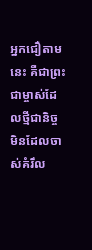អ្នកជឿតាមនេះ គឺជាព្រះជាម្ចាស់ដែលថ្មីជានិច្ច មិនដែលចាស់គំរឹល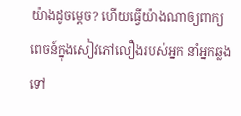យ៉ាងដូចម្ដេច? ហើយធ្វើយ៉ាងណាឲ្យពាក្យពេចន៍ក្នុងសៀវភៅលឿងរបស់អ្នក នាំអ្នកឆ្លងទៅ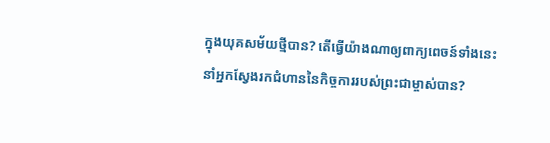ក្នុងយុគសម័យថ្មីបាន? តើធ្វើយ៉ាងណាឲ្យពាក្យពេចន៍ទាំងនេះ នាំអ្នកស្វែងរកជំហាននៃកិច្ចការរបស់ព្រះជាម្ចាស់បាន?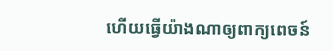ហើយធ្វើយ៉ាងណាឲ្យពាក្យពេចន៍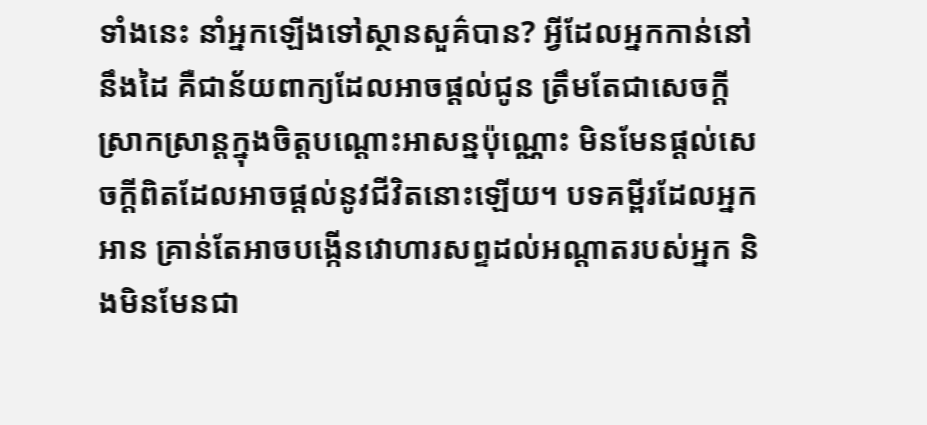ទាំងនេះ នាំអ្នកឡើងទៅស្ថានសួគ៌បាន? អ្វីដែលអ្នកកាន់នៅនឹងដៃ គឺជាន័យពាក្យដែលអាចផ្ដល់ជូន ត្រឹមតែជាសេចក្ដីស្រាកស្រាន្តក្នុងចិត្តបណ្ដោះអាសន្នប៉ុណ្ណោះ មិនមែនផ្ដល់សេចក្ដីពិតដែលអាចផ្ដល់នូវជីវិតនោះឡើយ។ បទគម្ពីរដែលអ្នកអាន គ្រាន់តែអាចបង្កើនវោហារសព្ទដល់អណ្ដាតរបស់អ្នក និងមិនមែនជា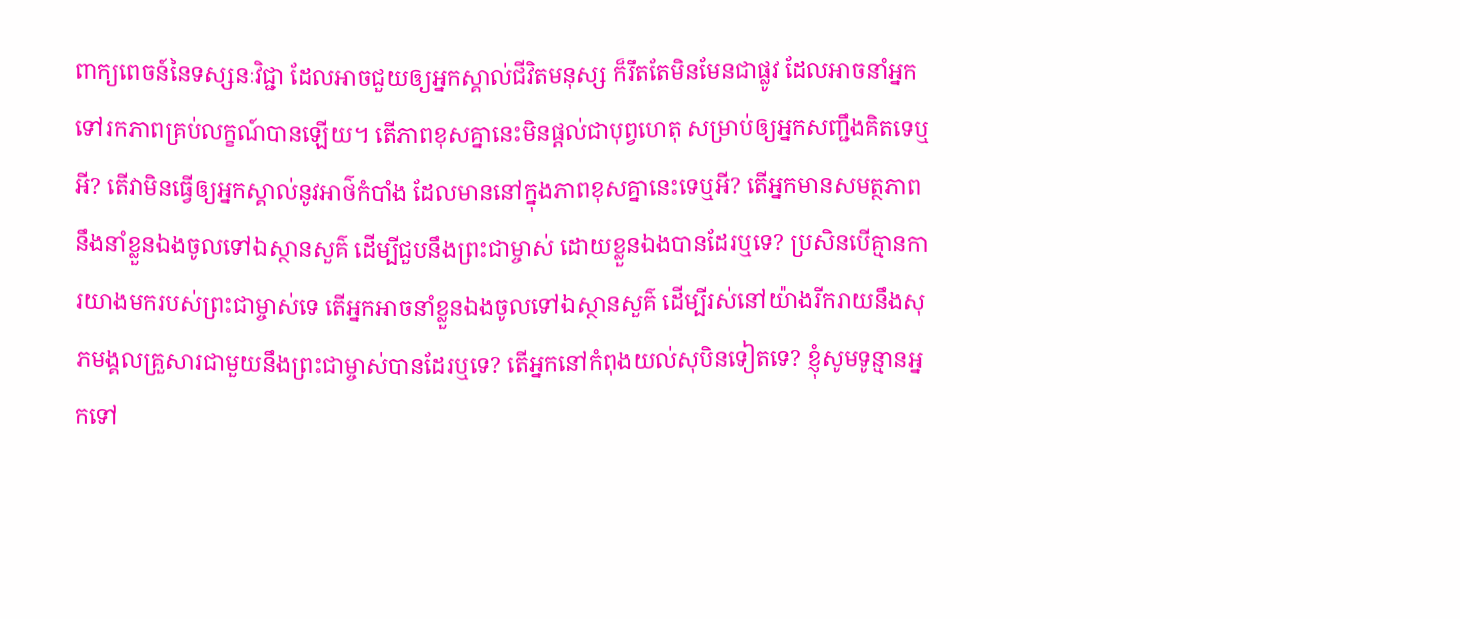ពាក្យពេចន៍នៃទស្សនៈវិជ្ជា ដែលអាចជួយឲ្យអ្នកស្គាល់ជីវិតមនុស្ស ក៏រឹតតែមិនមែនជាផ្លូវ ដែលអាចនាំអ្នកទៅរកភាពគ្រប់លក្ខណ៍បានឡើយ។ តើភាពខុសគ្នានេះមិនផ្ដល់ជាបុព្វហេតុ សម្រាប់ឲ្យអ្នកសញ្ជឹងគិតទេឬអី? តើវាមិនធ្វើឲ្យអ្នកស្គាល់នូវអាថ៌កំបាំង ដែលមាននៅក្នុងភាពខុសគ្នានេះទេឬអី? តើអ្នកមានសមត្ថភាពនឹងនាំខ្លួនឯងចូលទៅឯស្ថានសួគ៌ ដើម្បីជួបនឹងព្រះជាម្ចាស់ ដោយខ្លួនឯងបានដែរឬទេ? ប្រសិនបើគ្មានការយាងមករបស់ព្រះជាម្ចាស់ទេ តើអ្នកអាចនាំខ្លួនឯងចូលទៅឯស្ថានសួគ៌ ដើម្បីរស់នៅយ៉ាងរីករាយនឹងសុភមង្គលគ្រួសារជាមួយនឹងព្រះជាម្ចាស់បានដែរឬទេ? តើអ្នកនៅកំពុងយល់សុបិនទៀតទេ? ខ្ញុំសូមទូន្មានអ្នកទៅ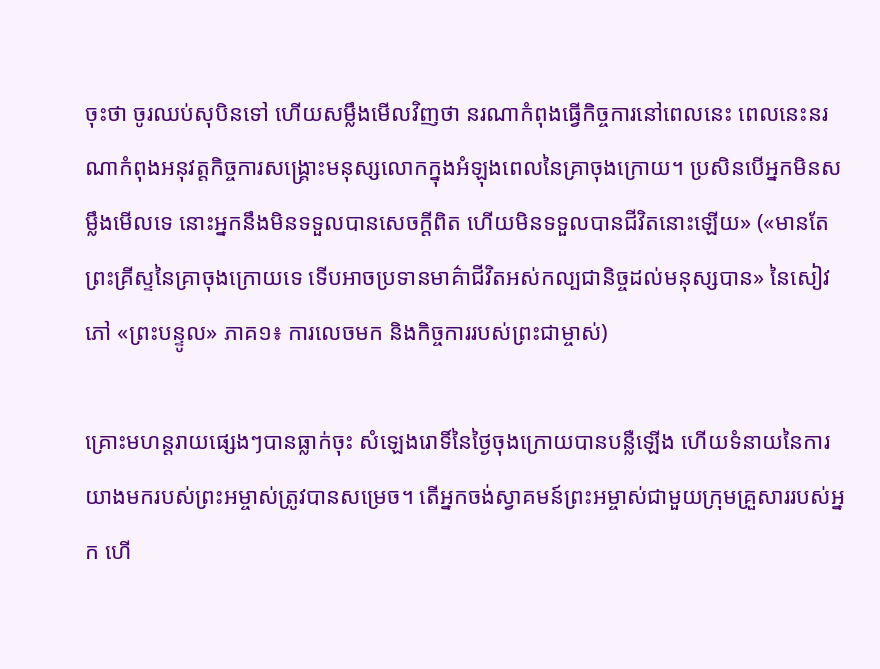ចុះថា ចូរឈប់សុបិនទៅ ហើយសម្លឹងមើលវិញថា នរណាកំពុងធ្វើកិច្ចការនៅពេលនេះ ពេលនេះនរណាកំពុងអនុវត្តកិច្ចការសង្គ្រោះមនុស្សលោកក្នុងអំឡុងពេលនៃគ្រាចុងក្រោយ។ ប្រសិនបើអ្នកមិនសម្លឹងមើលទេ នោះអ្នកនឹងមិនទទួលបានសេចក្ដីពិត ហើយមិនទទួលបានជីវិតនោះឡើយ» («មានតែព្រះគ្រីស្ទនៃគ្រាចុងក្រោយទេ ទើបអាចប្រទានមាគ៌ាជីវិតអស់កល្បជានិច្ចដល់មនុស្សបាន» នៃសៀវភៅ «ព្រះបន្ទូល» ភាគ១៖ ការលេចមក និងកិច្ចការរបស់ព្រះជាម្ចាស់)

គ្រោះមហន្តរាយផ្សេងៗបានធ្លាក់ចុះ សំឡេងរោទិ៍នៃថ្ងៃចុងក្រោយបានបន្លឺឡើង ហើយទំនាយនៃការយាងមករបស់ព្រះអម្ចាស់ត្រូវបានសម្រេច។ តើអ្នកចង់ស្វាគមន៍ព្រះអម្ចាស់ជាមួយក្រុមគ្រួសាររបស់អ្នក ហើ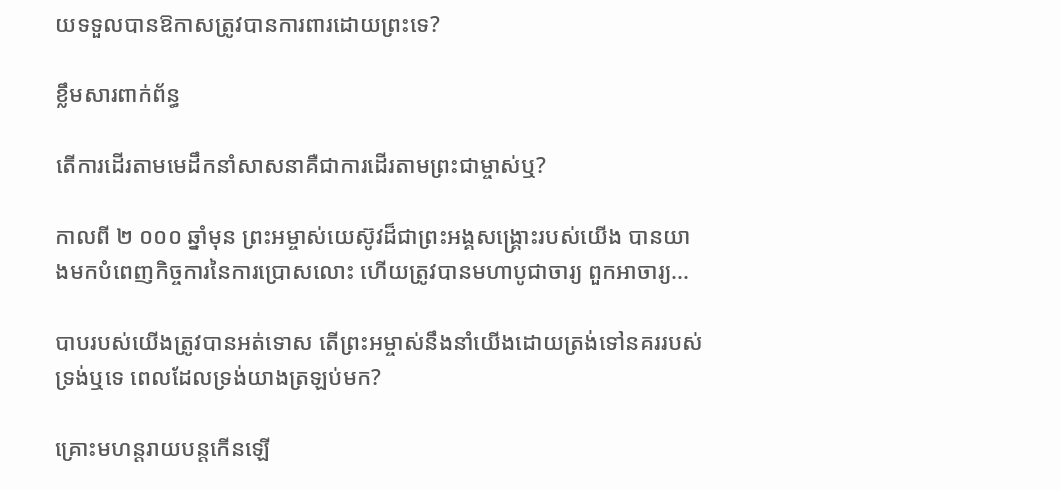យទទួលបានឱកាសត្រូវបានការពារដោយព្រះទេ?

ខ្លឹមសារពាក់ព័ន្ធ

តើការដើរតាមមេដឹកនាំសាសនាគឺជាការដើរតាមព្រះជាម្ចាស់ឬ?

កាលពី ២ ០០០ ឆ្នាំមុន ព្រះអម្ចាស់យេស៊ូវដ៏ជាព្រះអង្គសង្គ្រោះរបស់យើង បានយាងមកបំពេញកិច្ចការនៃការប្រោសលោះ ហើយត្រូវបានមហាបូជាចារ្យ ពួកអាចារ្យ...

បាបរបស់យើងត្រូវបានអត់ទោស តើព្រះអម្ចាស់នឹងនាំយើងដោយត្រង់ទៅនគររបស់ទ្រង់ឬទេ ពេលដែលទ្រង់យាងត្រឡប់មក?

គ្រោះមហន្តរាយបន្តកើនឡើ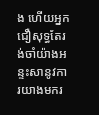ង ហើយអ្នកជឿសុទ្ធតែរង់ចាំយ៉ាងអន្ទះសានូវការយាងមករ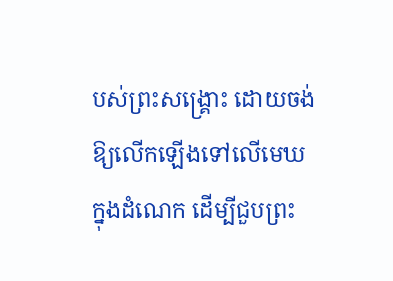បស់ព្រះសង្គ្រោះ ដោយចង់ឱ្យលើកឡើងទៅលើមេឃក្នុងដំណេក ដើម្បីជួបព្រះ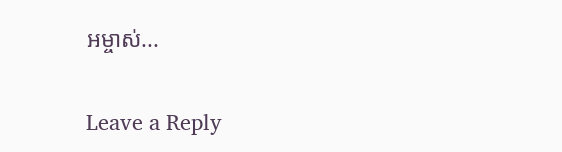អម្ចាស់...

Leave a Reply